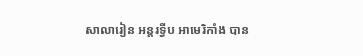សាលារៀន អន្តរទ្វីប អាមេរិកាំង បាន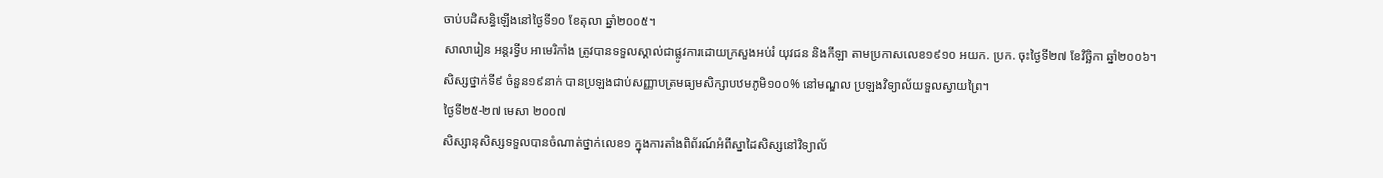ចាប់បដិសន្ធិឡើងនៅថ្ងៃទី១០ ខែតុលា ឆ្នាំ២០០៥។
សាលារៀន អន្តរទ្វីប អាមេរិកាំង ត្រូវបានទទួលស្គាល់ជាផ្លូវការដោយក្រសួងអប់រំ យុវជន និងកីឡា តាមប្រកាសលេខ១៩១០ អយក. ប្រក. ចុះថ្ងៃទី២៧ ខែវិច្ឆិកា ឆ្នាំ២០០៦។
សិស្សថ្នាក់ទី៩ ចំនួន១៩នាក់ បានប្រឡងជាប់សញ្ញាបត្រមធ្យមសិក្សាបឋមភូមិ១០០% នៅមណ្ឌល ប្រឡងវិទ្យាល័យទួលស្វាយព្រៃ។
ថ្ងៃទី២៥-២៧ មេសា ២០០៧
សិស្សានុសិស្សទទួលបានចំណាត់ថ្នាក់លេខ១ ក្នុងការតាំងពិព័រណ៍អំពីស្នាដៃសិស្សនៅវិទ្យាល័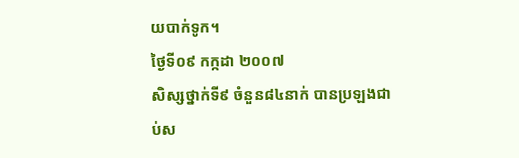យបាក់ទូក។
ថ្ងៃទី០៩ កក្កដា ២០០៧
សិស្សថ្នាក់ទី៩ ចំនួន៨៤នាក់ បានប្រឡងជាប់ស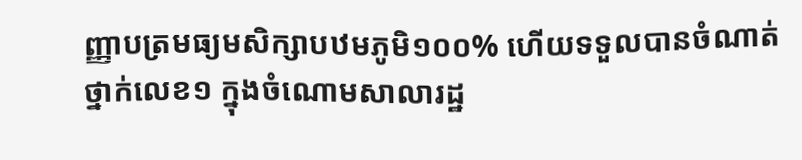ញ្ញាបត្រមធ្យមសិក្សាបឋមភូមិ១០០% ហើយទទួលបានចំណាត់ថ្នាក់លេខ១ ក្នុងចំណោមសាលារដ្ឋ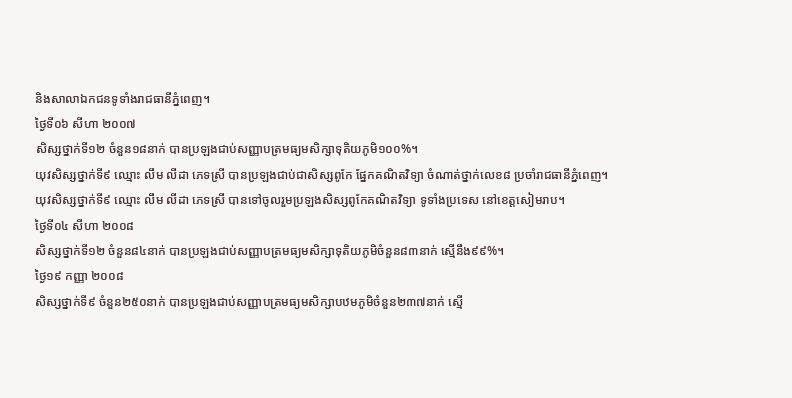និងសាលាឯកជនទូទាំងរាជធានីភ្នំពេញ។
ថ្ងៃទី០៦ សីហា ២០០៧
សិស្សថ្នាក់ទី១២ ចំនួន១៨នាក់ បានប្រឡងជាប់សញ្ញាបត្រមធ្យមសិក្សាទុតិយភូមិ១០០%។
យុវសិស្សថ្នាក់ទី៩ ឈ្មោះ លឹម លីដា ភេទស្រី បានប្រឡងជាប់ជាសិស្សពូកែ ផ្នែកគណិតវិទ្យា ចំណាត់ថ្នាក់លេខ៨ ប្រចាំរាជធានីភ្នំពេញ។
យុវសិស្សថ្នាក់ទី៩ ឈ្មោះ លឹម លីដា ភេទស្រី បានទៅចូលរួមប្រឡងសិស្សពូកែគណិតវិទ្យា ទូទាំងប្រទេស នៅខេត្តសៀមរាប។
ថ្ងៃទី០៤ សីហា ២០០៨
សិស្សថ្នាក់ទី១២ ចំនួន៨៤នាក់ បានប្រឡងជាប់សញ្ញាបត្រមធ្យមសិក្សាទុតិយភូមិចំនួន៨៣នាក់ ស្មើនឹង៩៩%។
ថ្ងៃ១៩ កញ្ញា ២០០៨
សិស្សថ្នាក់ទី៩ ចំនួន២៥០នាក់ បានប្រឡងជាប់សញ្ញាបត្រមធ្យមសិក្សាបឋមភូមិចំនួន២៣៧នាក់ ស្មើ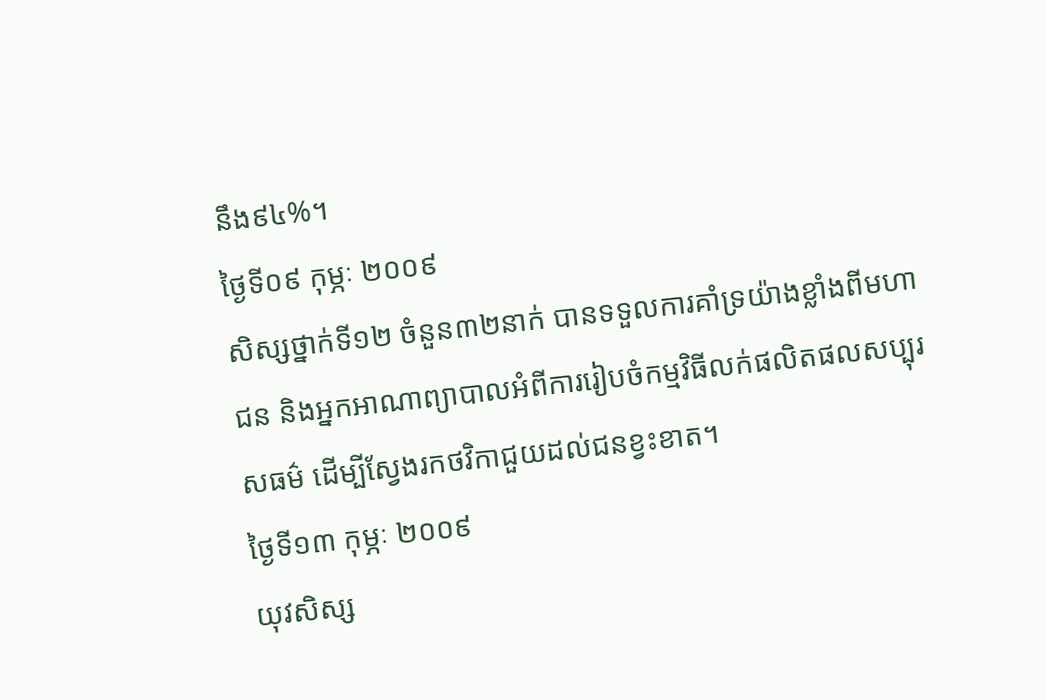នឹង៩៤%។
ថ្ងៃទី០៩ កុម្ភៈ ២០០៩
សិស្សថ្នាក់ទី១២ ចំនួន៣២នាក់ បានទទួលការគាំទ្រយ៉ាងខ្លាំងពីមហាជន និងអ្នកអាណាព្យាបាលអំពីការរៀបចំកម្មវិធីលក់ផលិតផលសប្បុរសធម៌ ដើម្បីស្វែងរកថវិកាជួយដល់ជនខ្វះខាត។
ថ្ងៃទី១៣ កុម្ភៈ ២០០៩
យុវសិស្ស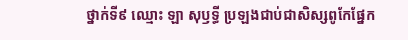ថ្នាក់ទី៩ ឈ្មោះ ឡា សុឫទ្ធី ប្រឡងជាប់ជាសិស្សពូកែផ្នែក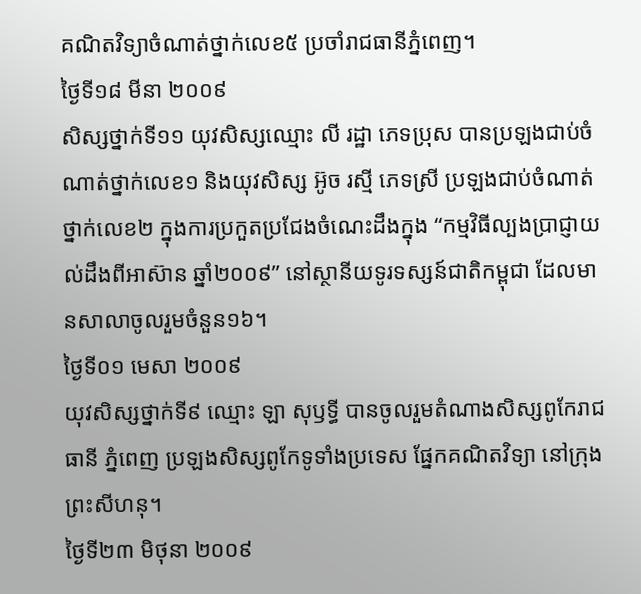គណិតវិទ្យាចំណាត់ថ្នាក់លេខ៥ ប្រចាំរាជធានីភ្នំពេញ។
ថ្ងៃទី១៨ មីនា ២០០៩
សិស្សថ្នាក់ទី១១ យុវសិស្សឈ្មោះ លី រដ្ឋា ភេទប្រុស បានប្រឡងជាប់ចំណាត់ថ្នាក់លេខ១ និងយុវសិស្ស អ៊ូច រស្មី ភេទស្រី ប្រឡងជាប់ចំណាត់ថ្នាក់លេខ២ ក្នុងការប្រកួតប្រជែងចំណេះដឹងក្នុង “កម្មវិធីល្បងប្រាជ្ញាយល់ដឹងពីអាស៊ាន ឆ្នាំ២០០៩” នៅស្ថានីយទូរទស្សន៍ជាតិកម្ពុជា ដែលមានសាលាចូលរួមចំនួន១៦។
ថ្ងៃទី០១ មេសា ២០០៩
យុវសិស្សថ្នាក់ទី៩ ឈ្មោះ ឡា សុឫទ្ធី បានចូលរួមតំណាងសិស្សពូកែរាជធានី ភ្នំពេញ ប្រឡងសិស្សពូកែទូទាំងប្រទេស ផ្នែកគណិតវិទ្យា នៅក្រុងព្រះសីហនុ។
ថ្ងៃទី២៣ មិថុនា ២០០៩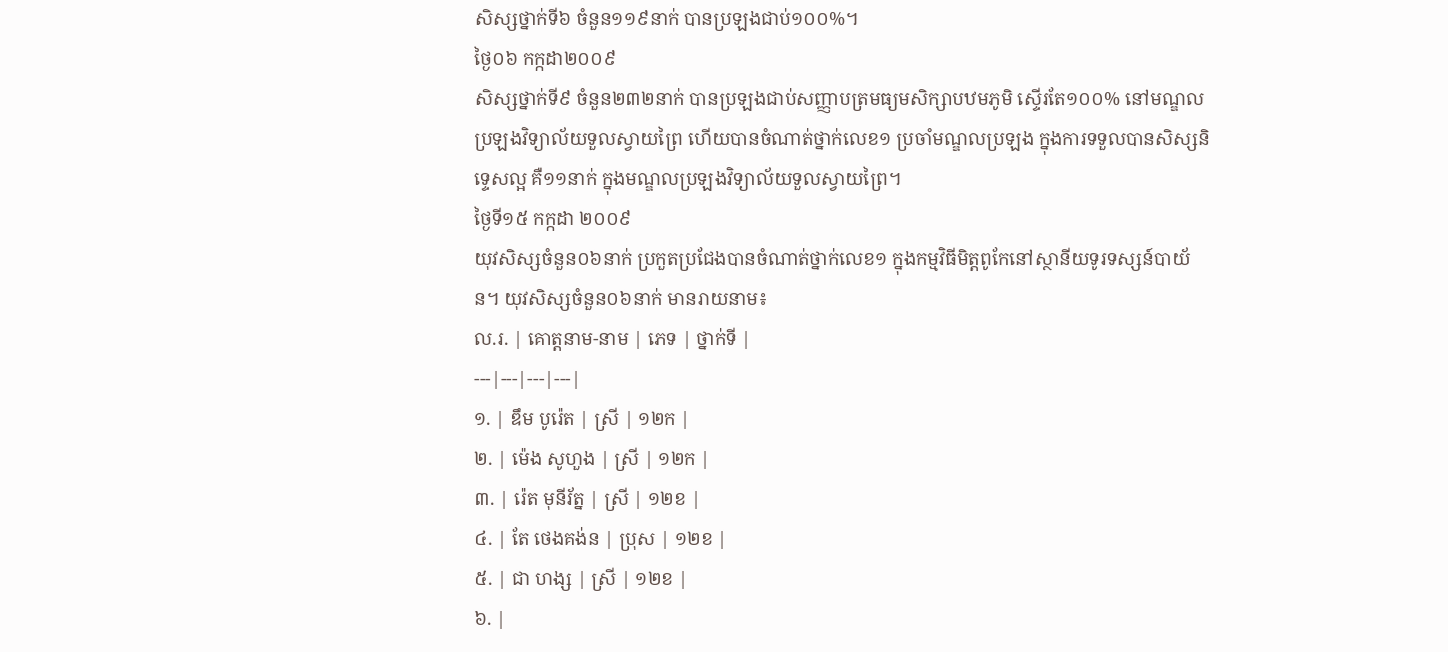សិស្សថ្នាក់ទី៦ ចំនួន១១៩នាក់ បានប្រឡងជាប់១០០%។
ថ្ងៃ០៦ កក្កដា២០០៩
សិស្សថ្នាក់ទី៩ ចំនួន២៣២នាក់ បានប្រឡងជាប់សញ្ញាបត្រមធ្យមសិក្សាបឋមភូមិ ស្ទើរតែ១០០% នៅមណ្ឌលប្រឡងវិទ្យាល័យទួលស្វាយព្រៃ ហើយបានចំណាត់ថ្នាក់លេខ១ ប្រចាំមណ្ឌលប្រឡង ក្នុងការទទួលបានសិស្សនិទ្ទេសល្អ គឺ១១នាក់ ក្នុងមណ្ឌលប្រឡងវិទ្យាល័យទួលស្វាយព្រៃ។
ថ្ងៃទី១៥ កក្កដា ២០០៩
យុវសិស្សចំនួន០៦នាក់ ប្រកួតប្រជែងបានចំណាត់ថ្នាក់លេខ១ ក្នុងកម្មវិធីមិត្តពូកែនៅស្ថានីយទូរទស្សន៍បាយ័ន។ យុវសិស្សចំនួន០៦នាក់ មានរាយនាម៖
ល.រ. | គោត្តនាម-នាម | ភេទ | ថ្នាក់ទី |
---|---|---|---|
១. | ឌឹម បូរ៉េត | ស្រី | ១២ក |
២. | ម៉េង សូហួង | ស្រី | ១២ក |
៣. | រ៉េត មុនីរ័ត្ន | ស្រី | ១២ខ |
៤. | តែ ថេងគង់ន | ប្រុស | ១២ខ |
៥. | ជា ហង្ស | ស្រី | ១២ខ |
៦. |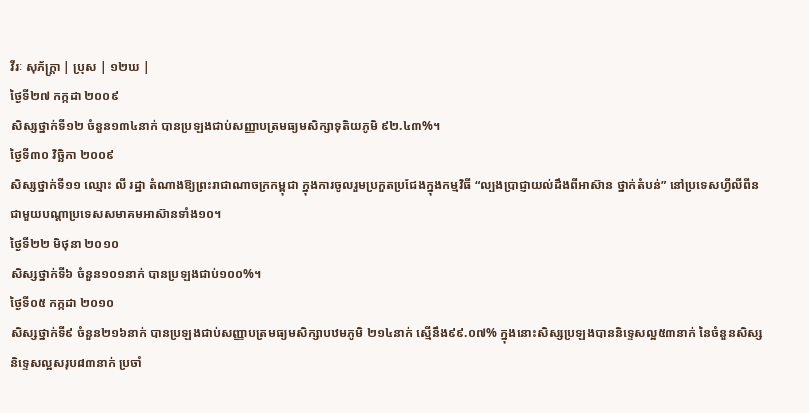វីរៈ សុភ័ក្រ្តា | ប្រុស | ១២ឃ |
ថ្ងៃទី២៧ កក្កដា ២០០៩
សិស្សថ្នាក់ទី១២ ចំនួន១៣៤នាក់ បានប្រឡងជាប់សញ្ញាបត្រមធ្យមសិក្សាទុតិយភូមិ ៩២.៤៣%។
ថ្ងៃទី៣០ វិច្ឆិកា ២០០៩
សិស្សថ្នាក់ទី១១ ឈ្មោះ លី រដ្ឋា តំណាងឱ្យព្រះរាជាណាចក្រកម្ពុជា ក្នុងការចូលរួមប្រកួតប្រជែងក្នុងកម្មវិធី “ល្បងប្រាជ្ញាយល់ដឹងពីអាស៊ាន ថ្នាក់តំបន់” នៅប្រទេសហ្វីលីពីន ជាមួយបណ្ដាប្រទេសសមាគមអាស៊ានទាំង១០។
ថ្ងៃទី២២ មិថុនា ២០១០
សិស្សថ្នាក់ទី៦ ចំនួន១០១នាក់ បានប្រឡងជាប់១០០%។
ថ្ងៃទី០៥ កក្កដា ២០១០
សិស្សថ្នាក់ទី៩ ចំនួន២១៦នាក់ បានប្រឡងជាប់សញ្ញាបត្រមធ្យមសិក្សាបឋមភូមិ ២១៤នាក់ ស្មើនឹង៩៩.០៧% ក្នុងនោះសិស្សប្រឡងបាននិទេ្ទសល្អ៥៣នាក់ នៃចំនួនសិស្សនិទ្ទេសល្អសរុប៨៣នាក់ ប្រចាំ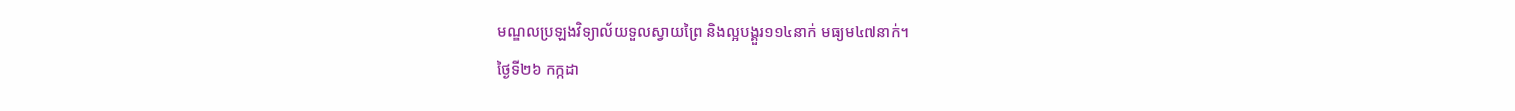មណ្ឌលប្រឡងវិទ្យាល័យទួលស្វាយព្រៃ និងល្អបង្គួរ១១៤នាក់ មធ្យម៤៧នាក់។
ថ្ងៃទី២៦ កក្កដា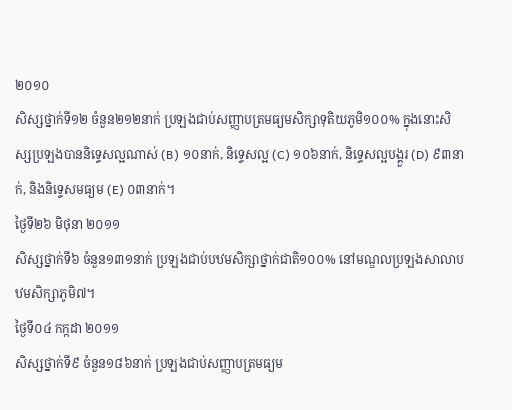២០១០
សិស្សថ្នាក់ទី១២ ចំនួន២១២នាក់ ប្រឡងជាប់សញ្ញាបត្រមធ្យមសិក្សាទុតិយភូមិ១០០% ក្នុងនោះសិស្សប្រឡងបាននិទ្ទេសល្អណាស់ (B) ១០នាក់, និទ្ទេសល្អ (C) ១០៦នាក់, និទ្ទេសល្អបង្គួរ (D) ៩៣នាក់, និងនិទ្ទេសមធ្យម (E) ០៣នាក់។
ថ្ងៃទី២៦ មិថុនា ២០១១
សិស្សថ្នាក់ទី៦ ចំនួន១៣១នាក់ ប្រឡងជាប់បឋមសិក្សាថ្នាក់ជាតិ១០០% នៅមណ្ឌលប្រឡងសាលាបឋមសិក្សាភូមិ៧។
ថ្ងៃទី០៤ កក្កដា ២០១១
សិស្សថ្នាក់ទី៩ ចំនួន១៨៦នាក់ ប្រឡងជាប់សញ្ញាបត្រមធ្យម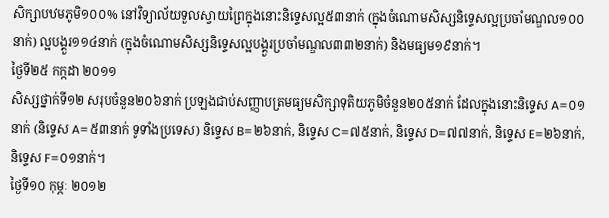សិក្សាបឋមភូមិ១០០% នៅវិទ្យាល័យទួលស្វាយព្រៃក្នុងនោះនិទ្ទេសល្អ៥៣នាក់ (ក្នុងចំណោមសិស្សនិទ្ទេសល្អប្រចាំមណ្ឌល១០០នាក់) ល្អបង្គួរ១១៤នាក់ (ក្នុងចំណោមសិស្សនិទ្ទេសល្អបង្គួរប្រចាំមណ្ឌល៣៣២នាក់) និងមធ្យម១៩នាក់។
ថ្ងៃទី២៥ កក្កដា ២០១១
សិស្សថ្នាក់ទី១២ សរុបចំនួន២០៦នាក់ ប្រឡងជាប់សញ្ញាបត្រមធ្យមសិក្សាទុតិយភូមិចំនួន២០៥នាក់ ដែលក្នុងនោះនិទ្ទេស A=០១នាក់ (និទ្ទេស A=៥៣នាក់ ទូទាំងប្រទេស) និទ្ទេស B=២៦នាក់, និទ្ទេស C=៧៥នាក់, និទ្ទេស D=៧៧នាក់, និទ្ទេស E=២៦នាក់, និទ្ទេស F=០១នាក់។
ថ្ងៃទី១០ កុម្ភៈ ២០១២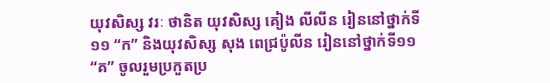យុវសិស្ស វរៈ ថានិត យុវសិស្ស គៀង លីលីន រៀននៅថ្នាក់ទី១១ “ក” និងយុវសិស្ស សុង ពេជ្រប៉ូលីន រៀននៅថ្នាក់ទី១១ “គ” ចូលរួមប្រកួតប្រ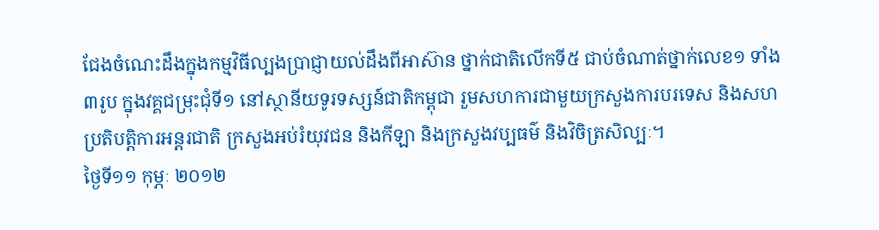ជែងចំណេះដឹងក្នុងកម្មវិធីល្បងប្រាជ្ញាយល់ដឹងពីអាស៊ាន ថ្នាក់ជាតិលើកទី៥ ជាប់ចំណាត់ថ្នាក់លេខ១ ទាំង៣រូប ក្នុងវគ្គជម្រុះជុំទី១ នៅស្ថានីយទូរទស្សន៍ជាតិកម្ពុជា រួមសហការជាមួយក្រសួងការបរទេស និងសហប្រតិបត្តិការអន្តរជាតិ ក្រសួងអប់រំយុវជន និងកីឡា និងក្រសួងវប្បធម៌ និងវិចិត្រសិល្បៈ។
ថ្ងៃទី១១ កុម្ភៈ ២០១២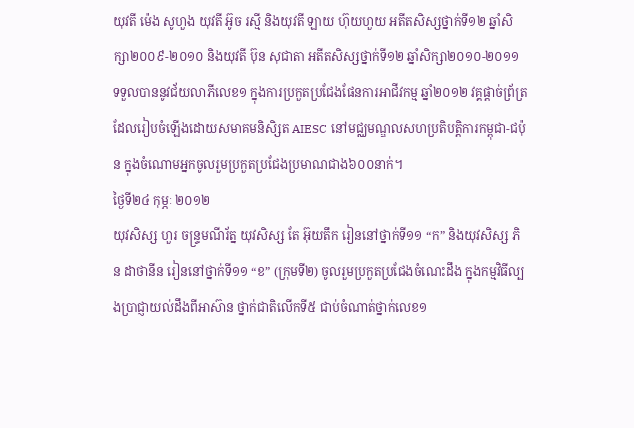យុវតី ម៉េង សូហួង យុវតី អ៊ូច រស្មី និងយុវតី ឡាយ ហ៊ុយហួយ អតីតសិស្សថ្នាក់ទី១២ ឆ្នាំសិក្សា២០០៩-២០១០ និងយុវតី ប៊ុន សុជាតា អតីតសិស្សថ្នាក់ទី១២ ឆ្នាំសិក្សា២០១០-២០១១ ទទួលបាននូវជ័យលាភីលេខ១ ក្នុងការប្រកួតប្រជែងផែនការអាជីវកម្ម ឆ្នាំ២០១២ វគ្គផ្ដាច់ព្រ័ត្រ ដែលរៀបចំឡើងដោយសមាគមនិសិ្សត AIESC នៅមជ្ឈមណ្ឌលសហប្រតិបត្តិការកម្ពុជា-ជប៉ុន ក្នុងចំណោមអ្នកចូលរួមប្រកួតប្រជែងប្រមាណជាង៦០០នាក់។
ថ្ងៃទី២៤ កុម្ភៈ ២០១២
យុវសិស្ស ហួរ ចន្រ្ទមណីរ័ត្ន យុវសិស្ស តែ អ៊ុយតឹក រៀននៅថ្នាក់ទី១១ “ក” និងយុវសិស្ស ភិន ដាថានីន រៀននៅថ្នាក់ទី១១ “ខ” (ក្រុមទី២) ចូលរួមប្រកួតប្រជែងចំណេះដឹង ក្នុងកម្មវិធីល្បងប្រាជ្ញាយល់ដឹងពីអាស៊ាន ថ្នាក់ជាតិលើកទី៥ ជាប់ចំណាត់ថ្នាក់លេខ១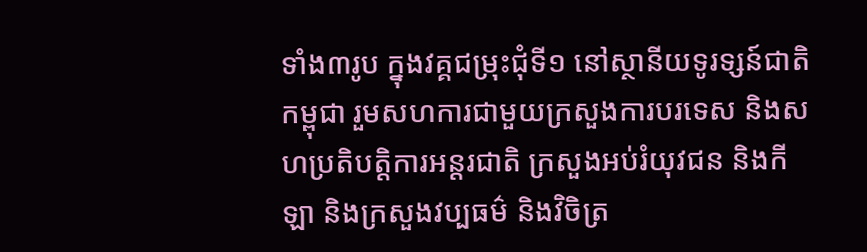ទាំង៣រូប ក្នុងវគ្គជម្រុះជុំទី១ នៅស្ថានីយទូរទ្សន៍ជាតិកម្ពុជា រួមសហការជាមួយក្រសួងការបរទេស និងសហប្រតិបត្តិការអន្តរជាតិ ក្រសួងអប់រំយុវជន និងកីឡា និងក្រសួងវប្បធម៌ និងវិចិត្រ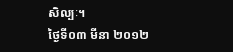សិល្បៈ។
ថ្ងៃទី០៣ មីនា ២០១២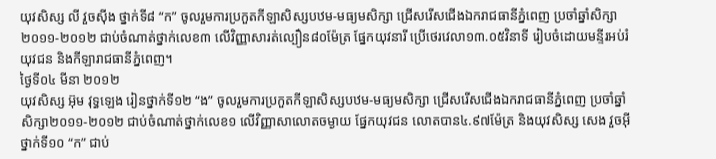យុវសិស្ស លី វួចស៊ីង ថ្នាក់ទី៨ “ក” ចូលរួមការប្រកួតកីឡាសិស្សបឋម-មធ្យមសិក្សា ជ្រើសរើសជើងឯករាជធានីភ្នំពេញ ប្រចាំឆ្នាំសិក្សា២០១១-២០១២ ជាប់ចំណាត់ថ្នាក់លេខ៣ លើវិញ្ញាសារត់ល្បឿន៨០ម៉ែត្រ ផ្នែកយុវនារី ប្រើថេរវេលា១៣.០៥វិនាទី រៀបចំដោយមន្ទីរអប់រំ យុវជន និងកីឡារាជធានីភ្នំពេញ។
ថ្ងៃទី០៤ មីនា ២០១២
យុវសិស្ស អ៊ុម វុទ្ធឡេង រៀនថ្នាក់ទី១២ “ង” ចូលរួមការប្រកួតកីឡាសិស្សបឋម-មធ្យមសិក្សា ជ្រើសរើសជើងឯករាជធានីភ្នំពេញ ប្រចាំឆ្នាំសិក្សា២០១១-២០១២ ជាប់ចំណាត់ថ្នាក់លេខ១ លើវិញ្ញាសាលោតចម្ងាយ ផ្នែកយុវជន លោតបាន៤.៩៧ម៉ែត្រ និងយុវសិស្ស សេង វួចអ៊ី ថ្នាក់ទី១០ “ក” ជាប់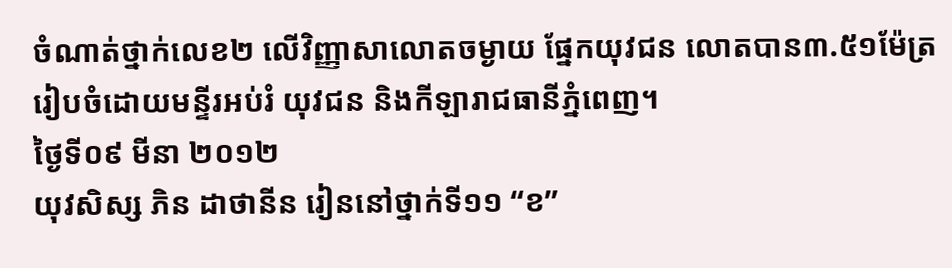ចំណាត់ថ្នាក់លេខ២ លើវិញ្ញាសាលោតចម្ងាយ ផ្នែកយុវជន លោតបាន៣.៥១ម៉ែត្រ រៀបចំដោយមន្ទីរអប់រំ យុវជន និងកីឡារាជធានីភ្នំពេញ។
ថ្ងៃទី០៩ មីនា ២០១២
យុវសិស្ស ភិន ដាថានីន រៀននៅថ្នាក់ទី១១ “ខ”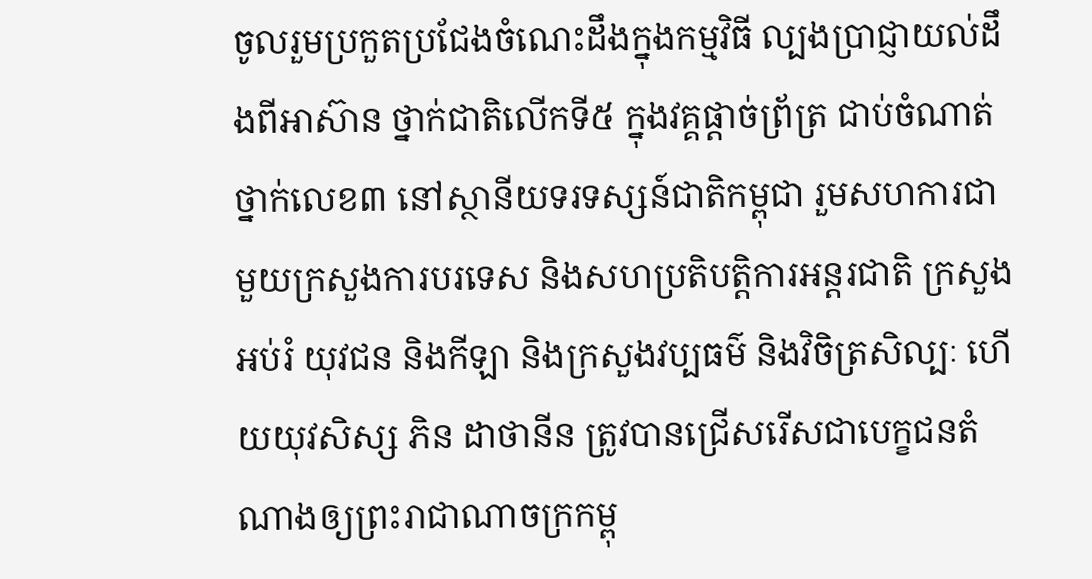ចូលរួមប្រកួតប្រជែងចំណេះដឹងក្នុងកម្មវិធី ល្បងប្រាជ្ញាយល់ដឹងពីអាស៊ាន ថ្នាក់ជាតិលើកទី៥ ក្នុងវគ្គផ្ដាច់ព្រ័ត្រ ជាប់ចំណាត់ថ្នាក់លេខ៣ នៅស្ថានីយទរទស្សន៍ជាតិកម្ពុជា រួមសហការជាមួយក្រសួងការបរទេស និងសហប្រតិបត្តិការអន្តរជាតិ ក្រសួងអប់រំ យុវជន និងកីឡា និងក្រសួងវប្បធម៌ និងវិចិត្រសិល្បៈ ហើយយុវសិស្ស ភិន ដាថានីន ត្រូវបានជ្រើសរើសជាបេក្ខជនតំណាងឲ្យព្រះរាជាណាចក្រកម្ពុ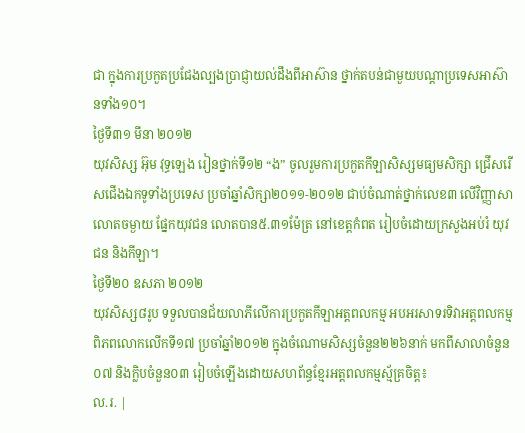ជា ក្នុងការប្រកួតប្រជែងល្បងប្រាជ្ញាយល់ដឹងពីអាស៊ាន ថ្នាក់តបន់ជាមួយបណ្ដាប្រទេសអាស៊ានទាំង១០។
ថ្ងៃទី៣១ មីនា ២០១២
យុវសិស្ស អ៊ុម វុទ្ធឡេង រៀនថ្នាក់ទី១២ “ង” ចូលរួមការប្រកួតកីឡាសិស្សមធ្យមសិក្សា ជ្រើសរើសជើងឯកទូទាំងប្រទេស ប្រចាំឆ្នាំសិក្សា២០១១-២០១២ ជាប់ចំណាត់ថ្នាក់លេខ៣ លើវិញ្ញាសាលោតចម្ងាយ ផ្នែកយុវជន លោតបាន៥.៣១ម៉ែត្រ នៅខេត្តកំពត រៀបចំដោយក្រសួងអប់រំ យុវជន និងកីឡា។
ថ្ងៃទី២០ ឧសភា ២០១២
យុវសិស្ស៨រូប ទទួលបានជ័យលាភីលើការប្រកួតកីឡាអត្តពលកម្ម អបអរសាទរទិវាអត្តពលកម្មពិភពលោកលើកទី១៧ ប្រចាំឆ្នាំ២០១២ ក្នុងចំណោមសិស្សចំនួន២២៦នាក់ មកពីសាលាចំនួន០៧ និងក្លិបចំនួន០៣ រៀបចំឡើងដោយសហព័ន្ធខ្មែរអត្តពលកម្មស័្មគ្រចិត្ត៖
ល.រ. |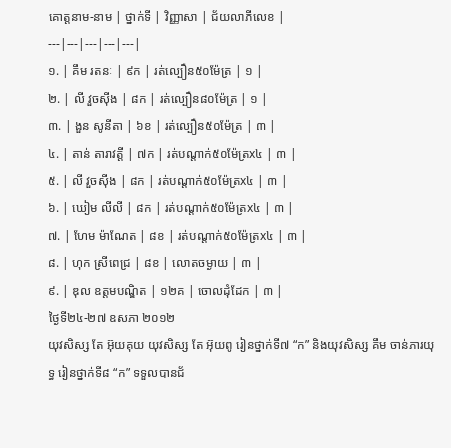គោត្តនាម-នាម | ថ្នាក់ទី | វិញ្ញាសា | ជ័យលាភីលេខ |
---|---|---|---|---|
១. | គឹម រតនៈ | ៩ក | រត់ល្បឿន៥០ម៉ែត្រ | ១ |
២. | លី វួចស៊ីង | ៨ក | រត់ល្បឿន៨០ម៉ែត្រ | ១ |
៣. | ងួន សូនីតា | ៦ខ | រត់ល្បឿន៥០ម៉ែត្រ | ៣ |
៤. | តាន់ តារាវត្តី | ៧ក | រត់បណ្តាក់៥០ម៉ែត្រx៤ | ៣ |
៥. | លី វួចស៊ីង | ៨ក | រត់បណ្តាក់៥០ម៉ែត្រx៤ | ៣ |
៦. | ឃៀម លីលី | ៨ក | រត់បណ្តាក់៥០ម៉ែត្រx៤ | ៣ |
៧. | ហែម ម៉ាណែត | ៨ខ | រត់បណ្តាក់៥០ម៉ែត្រx៤ | ៣ |
៨. | ហុក ស្រីពេជ្រ | ៨ខ | លោតចម្ងាយ | ៣ |
៩. | ឌុល ឧត្តមបណ្ឌិត | ១២គ | ចោលដុំដែក | ៣ |
ថ្ងៃទី២៤-២៧ ឧសភា ២០១២
យុវសិស្ស តែ អ៊ុយគុយ យុវសិស្ស តែ អ៊ុយពូ រៀនថ្នាក់ទី៧ “ក” និងយុវសិស្ស គឹម ចាន់ភារយុទ្ធ រៀនថ្នាក់ទី៨ “ក” ទទួលបានជ័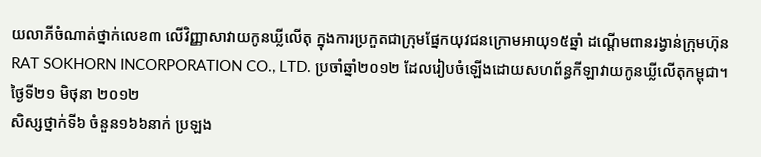យលាភីចំណាត់ថ្នាក់លេខ៣ លើវិញ្ញាសាវាយកូនឃ្លីលើតុ ក្នុងការប្រកួតជាក្រុមផ្នែកយុវជនក្រោមអាយុ១៥ឆ្នាំ ដណ្តើមពានរង្វាន់ក្រុមហ៊ុន RAT SOKHORN INCORPORATION CO., LTD. ប្រចាំឆ្នាំ២០១២ ដែលរៀបចំឡើងដោយសហព័ន្ធកីឡាវាយកូនឃ្លីលើតុកម្ពុជា។
ថ្ងៃទី២១ មិថុនា ២០១២
សិស្សថ្នាក់ទី៦ ចំនួន១៦៦នាក់ ប្រឡង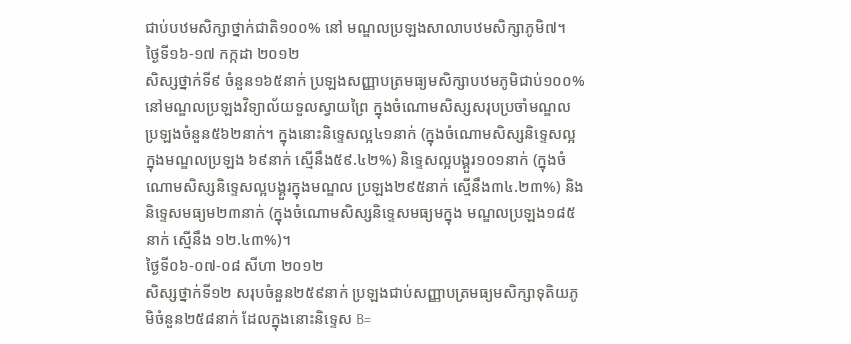ជាប់បឋមសិក្សាថ្នាក់ជាតិ១០០% នៅ មណ្ឌលប្រឡងសាលាបឋមសិក្សាភូមិ៧។
ថ្ងៃទី១៦-១៧ កក្កដា ២០១២
សិស្សថ្នាក់ទី៩ ចំនួន១៦៥នាក់ ប្រឡងសញ្ញាបត្រមធ្យមសិក្សាបឋមភូមិជាប់១០០% នៅមណ្ឌលប្រឡងវិទ្យាល័យទួលស្វាយព្រៃ ក្នុងចំណោមសិស្សសរុបប្រចាំមណ្ឌលប្រឡងចំនួន៥៦២នាក់។ ក្នុងនោះនិទ្ទេសល្អ៤១នាក់ (ក្នុងចំណោមសិស្សនិទ្ទេសល្អក្នុងមណ្ឌលប្រឡង ៦៩នាក់ ស្មើនឹង៥៩.៤២%) និទ្ទេសល្អបង្គួរ១០១នាក់ (ក្នុងចំណោមសិស្សនិទ្ទេសល្អបង្គួរក្នុងមណ្ឌល ប្រឡង២៩៥នាក់ ស្មើនឹង៣៤.២៣%) និងនិទ្ទេសមធ្យម២៣នាក់ (ក្នុងចំណោមសិស្សនិទ្ទេសមធ្យមក្នុង មណ្ឌលប្រឡង១៨៥នាក់ ស្មើនឹង ១២.៤៣%)។
ថ្ងៃទី០៦-០៧-០៨ សីហា ២០១២
សិស្សថ្នាក់ទី១២ សរុបចំនួន២៥៩នាក់ ប្រឡងជាប់សញ្ញាបត្រមធ្យមសិក្សាទុតិយភូមិចំនួន២៥៨នាក់ ដែលក្នុងនោះនិទ្ទេស B=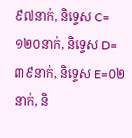៩៧នាក់, និទ្ទេស C=១២០នាក់, និទ្ទេស D=៣៩នាក់, និទ្ទេស E=០២នាក់, និ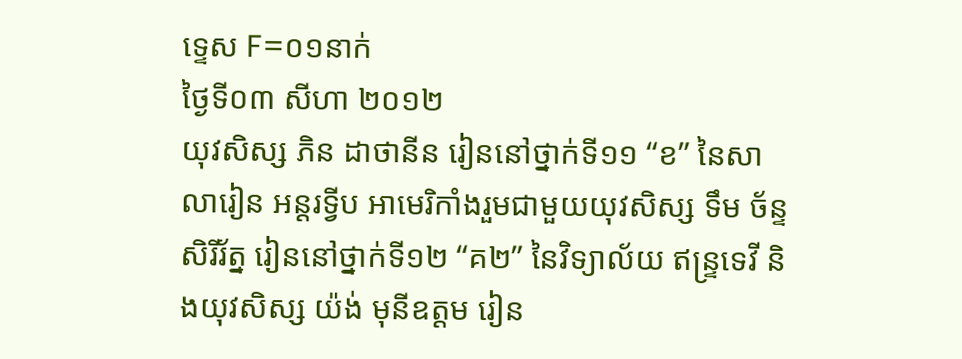ទ្ទេស F=០១នាក់
ថ្ងៃទី០៣ សីហា ២០១២
យុវសិស្ស ភិន ដាថានីន រៀននៅថ្នាក់ទី១១ “ខ” នៃសាលារៀន អន្ដរទ្វីប អាមេរិកាំងរួមជាមួយយុវសិស្ស ទឹម ច័ន្ទសិរីរ័ត្ន រៀននៅថ្នាក់ទី១២ “គ២” នៃវិទ្យាល័យ ឥន្រ្ទទេវី និងយុវសិស្ស យ៉ង់ មុនីឧត្តម រៀន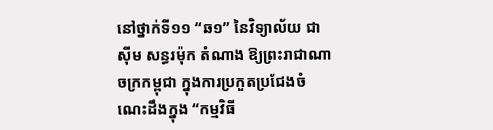នៅថ្នាក់ទី១១ “ឆ១” នៃវិទ្យាល័យ ជា ស៊ីម សន្ធរម៉ុក តំណាង ឱ្យព្រះរាជាណាចក្រកម្ពុជា ក្នុងការប្រកួតប្រជែងចំណេះដឹងក្នុង “កម្មវិធី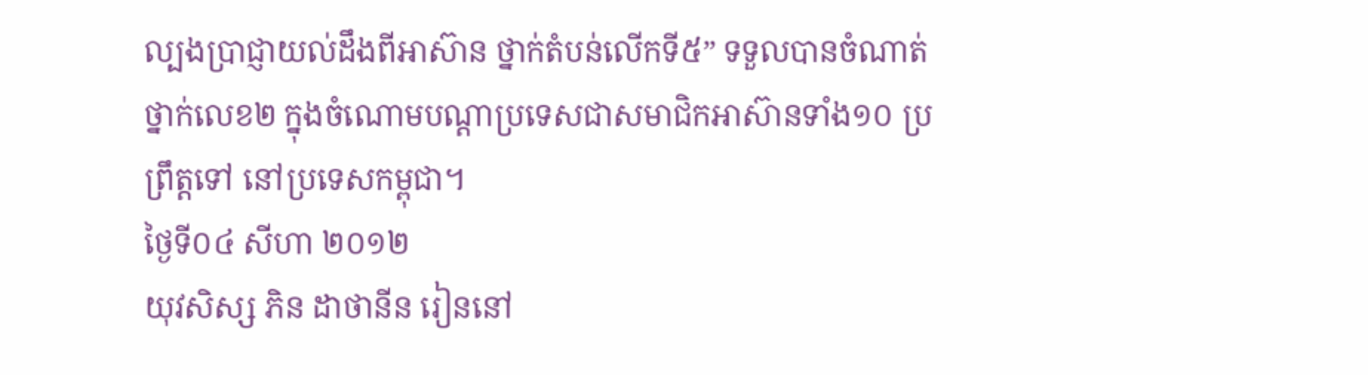ល្បងប្រាជ្ញាយល់ដឹងពីអាស៊ាន ថ្នាក់តំបន់លើកទី៥” ទទួលបានចំណាត់ថ្នាក់លេខ២ ក្នុងចំណោមបណ្តាប្រទេសជាសមាជិកអាស៊ានទាំង១០ ប្រព្រឹត្តទៅ នៅប្រទេសកម្ពុជា។
ថ្ងៃទី០៤ សីហា ២០១២
យុវសិស្ស ភិន ដាថានីន រៀននៅ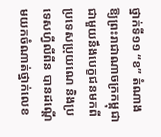ថ្នាក់ទី១១ “ខ” តំណាងឱ្យព្រះរាជាណាចក្រកម្ពុជា ជាមួយនឹងបេក្ខជនមកពីប្រទេសប្រុយណេ និងប្រទេសហ្វីលីពីន បានដណ្តើមយកចំណាត់ថ្នាក់លេខ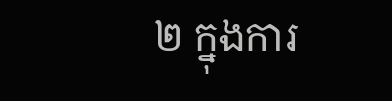២ ក្នុងការ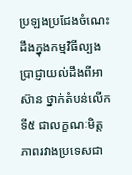ប្រឡងប្រជែងចំណេះដឹងក្នុងកម្មវិធីល្បងប្រាជ្ញាយល់ដឹងពីអាស៊ាន ថ្នាក់តំបន់លើកទី៥ ជាលក្ខណៈមិត្តភាពរវាងប្រទេសជា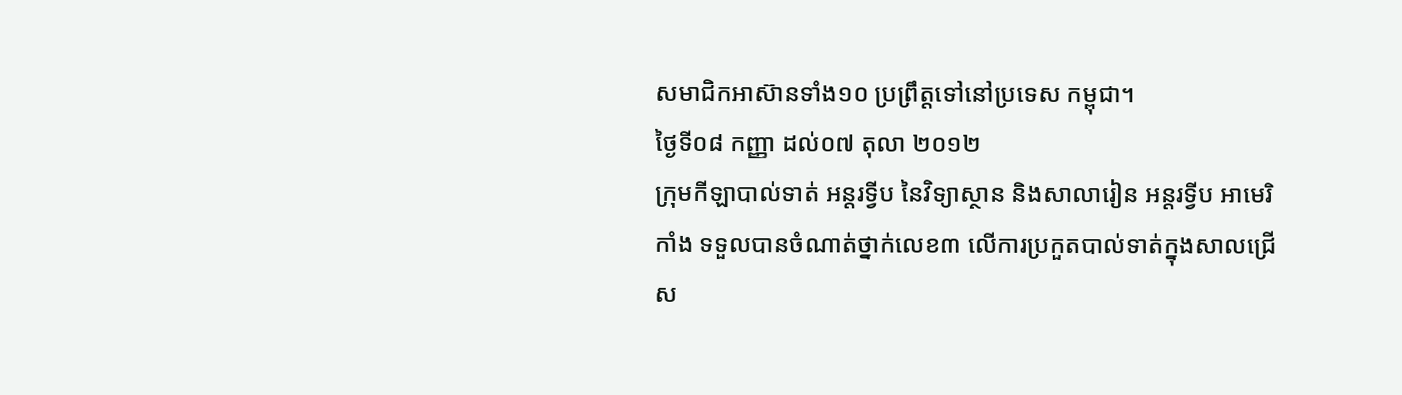សមាជិកអាស៊ានទាំង១០ ប្រព្រឹត្តទៅនៅប្រទេស កម្ពុជា។
ថ្ងៃទី០៨ កញ្ញា ដល់០៧ តុលា ២០១២
ក្រុមកីឡាបាល់ទាត់ អន្តរទ្វីប នៃវិទ្យាស្ថាន និងសាលារៀន អន្តរទ្វីប អាមេរិកាំង ទទួលបានចំណាត់ថ្នាក់លេខ៣ លើការប្រកួតបាល់ទាត់ក្នុងសាលជ្រើស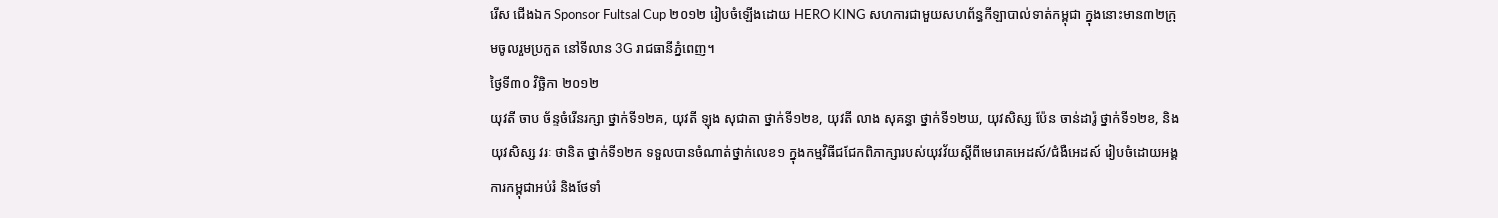រើស ជើងឯក Sponsor Fultsal Cup ២០១២ រៀបចំឡើងដោយ HERO KING សហការជាមួយសហព័ន្ធកីឡាបាល់ទាត់កម្ពុជា ក្នុងនោះមាន៣២ក្រុមចូលរួមប្រកួត នៅទីលាន 3G រាជធានីភ្នំពេញ។
ថ្ងៃទី៣០ វិច្ឆិកា ២០១២
យុវតី ចាប ច័ន្ទចំរើនរក្សា ថ្នាក់ទី១២គ, យុវតី ឡុង សុជាតា ថ្នាក់ទី១២ខ, យុវតី លាង សុគន្ធា ថ្នាក់ទី១២ឃ, យុវសិស្ស ប៉ែន ចាន់ដារ៉ូ ថ្នាក់ទី១២ខ, និងយុវសិស្ស វរៈ ថានិត ថ្នាក់ទី១២ក ទទួលបានចំណាត់ថ្នាក់លេខ១ ក្នុងកម្មវិធីជជែកពិភាក្សារបស់យុវវ័យស្តីពីមេរោគអេដស៍/ជំងឺអេដស៍ រៀបចំដោយអង្គការកម្ពុជាអប់រំ និងថែទាំ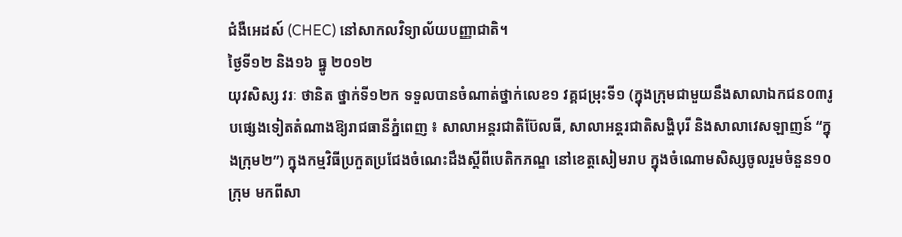ជំងឺអេដស៍ (CHEC) នៅសាកលវិទ្យាល័យបញ្ញាជាតិ។
ថ្ងៃទី១២ និង១៦ ធ្នូ ២០១២
យុវសិស្ស វរៈ ថានិត ថ្នាក់ទី១២ក ទទួលបានចំណាត់ថ្នាក់លេខ១ វគ្គជម្រុះទី១ (ក្នុងក្រុមជាមួយនឹងសាលាឯកជន០៣រូបផ្សេងទៀតតំណាងឱ្យរាជធានីភ្នំពេញ ៖ សាលាអន្តរជាតិប៊ែលធី, សាលាអន្តរជាតិសង្ហិបុរី និងសាលាវេសឡាញន៍ “ក្នុងក្រុម២”) ក្នុងកម្មវិធីប្រកួតប្រជែងចំណេះដឹងស្តីពីបេតិកភណ្ឌ នៅខេត្តសៀមរាប ក្នុងចំណោមសិស្សចូលរួមចំនួន១០ក្រុម មកពីសា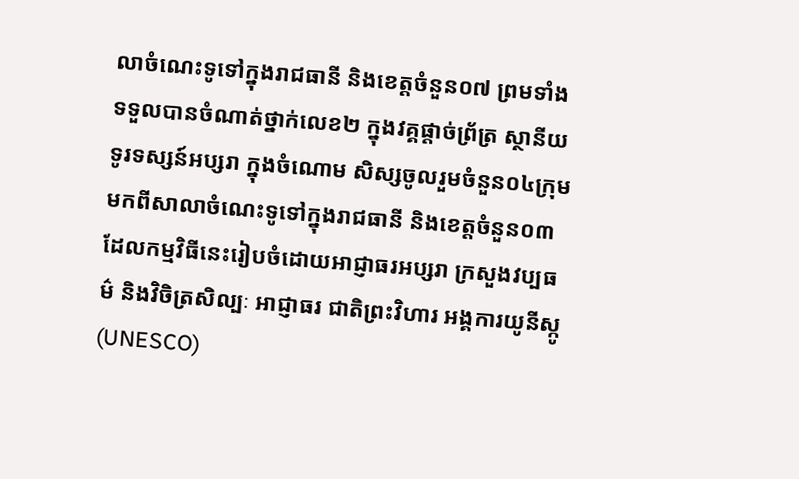លាចំណេះទូទៅក្នុងរាជធានី និងខេត្តចំនួន០៧ ព្រមទាំង ទទួលបានចំណាត់ថ្នាក់លេខ២ ក្នុងវគ្គផ្តាច់ព្រ័ត្រ ស្ថានីយទូរទស្សន៍អប្សរា ក្នុងចំណោម សិស្សចូលរួមចំនួន០៤ក្រុម មកពីសាលាចំណេះទូទៅក្នុងរាជធានី និងខេត្តចំនួន០៣ ដែលកម្មវិធីនេះរៀបចំដោយអាជ្ញាធរអប្សរា ក្រសួងវប្បធម៌ និងវិចិត្រសិល្បៈ អាជ្ញាធរ ជាតិព្រះវិហារ អង្គការយូនីស្កូ (UNESCO)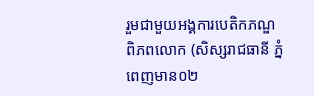រួមជាមួយអង្គការបេតិកភណ្ឌពិភពលោក (សិស្សរាជធានី ភ្នំពេញមាន០២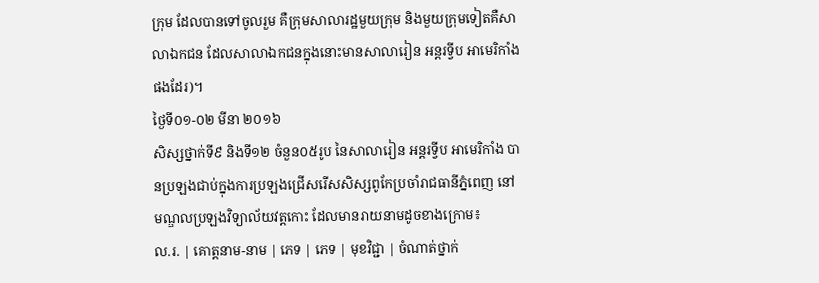ក្រុម ដែលបានទៅចូលរួម គឺក្រុមសាលារដ្ឋមួយក្រុម និងមួយក្រុមទៀតគឺសាលាឯកជន ដែលសាលាឯកជនក្នុងនោះមានសាលារៀន អន្តរទ្វីប អាមេរិកាំង ផងដែរ)។
ថ្ងៃទី០១-០២ មីនា ២០១៦
សិស្សថ្នាក់ទី៩ និងទី១២ ចំនួន០៥រូប នៃសាលារៀន អន្តរទ្វីប អាមេរិកាំង បានប្រឡងជាប់ក្នុងការប្រឡងជ្រើសរើសសិស្សពូកែប្រចាំរាជធានីភ្នំពេញ នៅមណ្ឌលប្រឡងវិទ្យាល័យវត្តកោះ ដែលមានរាយនាមដូចខាងក្រោម៖
ល.រ. | គោត្តនាម-នាម | ភេទ | ភេទ | មុខវិជ្ជា | ចំណាត់ថ្នាក់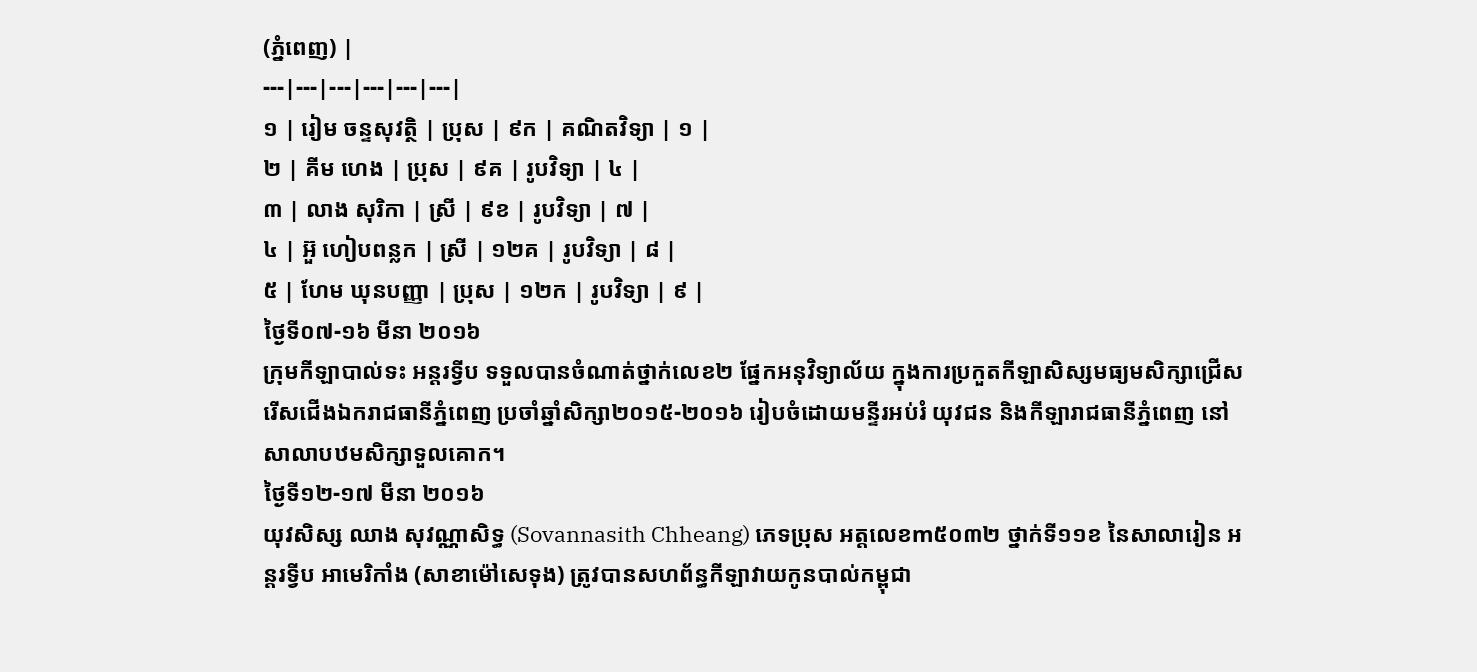(ភ្នំពេញ) |
---|---|---|---|---|---|
១ | រៀម ចន្ទសុវត្ថិ | ប្រុស | ៩ក | គណិតវិទ្យា | ១ |
២ | គីម ហេង | ប្រុស | ៩គ | រូបវិទ្យា | ៤ |
៣ | លាង សុរិកា | ស្រី | ៩ខ | រូបវិទ្យា | ៧ |
៤ | អ៊ួ ហៀបពន្លក | ស្រី | ១២គ | រូបវិទ្យា | ៨ |
៥ | ហែម ឃុនបញ្ញា | ប្រុស | ១២ក | រូបវិទ្យា | ៩ |
ថ្ងៃទី០៧-១៦ មីនា ២០១៦
ក្រុមកីឡាបាល់ទះ អន្តរទ្វីប ទទួលបានចំណាត់ថ្នាក់លេខ២ ផ្នែកអនុវិទ្យាល័យ ក្នុងការប្រកួតកីឡាសិស្សមធ្យមសិក្សាជ្រើសរើសជើងឯករាជធានីភ្នំពេញ ប្រចាំឆ្នាំសិក្សា២០១៥-២០១៦ រៀបចំដោយមន្ទីរអប់រំ យុវជន និងកីឡារាជធានីភ្នំពេញ នៅសាលាបឋមសិក្សាទួលគោក។
ថ្ងៃទី១២-១៧ មីនា ២០១៦
យុវសិស្ស ឈាង សុវណ្ណាសិទ្ធ (Sovannasith Chheang) ភេទប្រុស អត្តលេខm៥០៣២ ថ្នាក់ទី១១ខ នៃសាលារៀន អន្តរទ្វីប អាមេរិកាំង (សាខាម៉ៅសេទុង) ត្រូវបានសហព័ន្ធកីឡាវាយកូនបាល់កម្ពុជា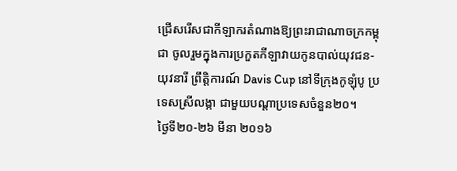ជ្រើសរើសជាកីឡាករតំណាងឱ្យព្រះរាជាណាចក្រកម្ពុជា ចូលរួមក្នុងការប្រកួតកីឡាវាយកូនបាល់យុវជន-យុវនារី ព្រឹត្តិការណ៍ Davis Cup នៅទីក្រុងកូឡុំបូ ប្រទេសស្រីលង្កា ជាមួយបណ្តាប្រទេសចំនួន២០។
ថ្ងៃទី២០-២៦ មីនា ២០១៦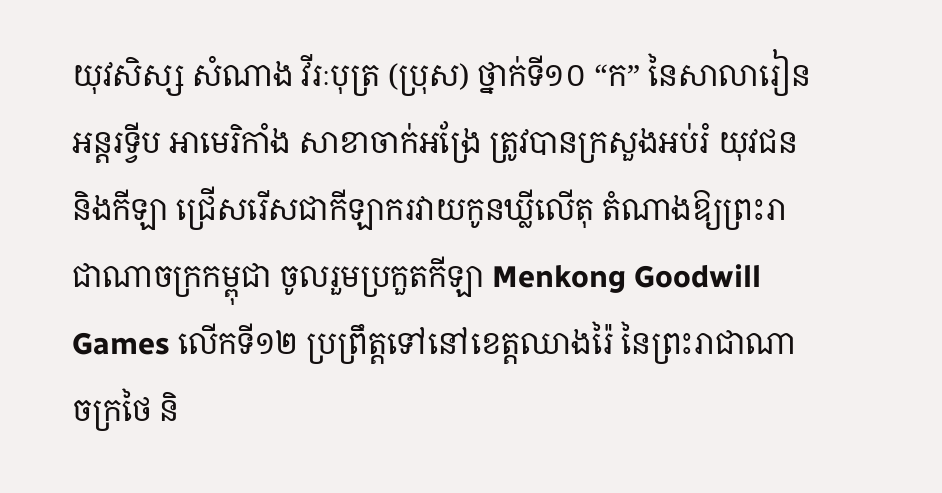យុវសិស្ស សំណាង វីរៈបុត្រ (ប្រុស) ថ្នាក់ទី១០ “ក” នៃសាលារៀន អន្តរទ្វីប អាមេរិកាំង សាខាចាក់អង្រែ ត្រូវបានក្រសួងអប់រំ យុវជន និងកីឡា ជ្រើសរើសជាកីឡាករវាយកូនឃ្លីលើតុ តំណាងឱ្យព្រះរាជាណាចក្រកម្ពុជា ចូលរួមប្រកួតកីឡា Menkong Goodwill Games លើកទី១២ ប្រព្រឹត្តទៅនៅខេត្តឈាងរ៉ៃ នៃព្រះរាជាណាចក្រថៃ និ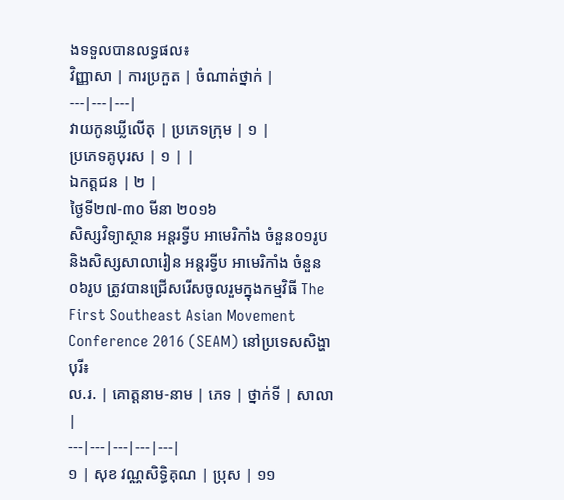ងទទួលបានលទ្ធផល៖
វិញ្ញាសា | ការប្រកួត | ចំណាត់ថ្នាក់ |
---|---|---|
វាយកូនឃ្លីលើតុ | ប្រភេទក្រុម | ១ |
ប្រភេទគូបុរស | ១ | |
ឯកត្តជន | ២ |
ថ្ងៃទី២៧-៣០ មីនា ២០១៦
សិស្សវិទ្យាស្ថាន អន្តរទ្វីប អាមេរិកាំង ចំនួន០១រូប និងសិស្សសាលារៀន អន្តរទ្វីប អាមេរិកាំង ចំនួន០៦រូប ត្រូវបានជ្រើសរើសចូលរួមក្នុងកម្មវិធី The First Southeast Asian Movement Conference 2016 (SEAM) នៅប្រទេសសិង្ហាបុរី៖
ល.រ. | គោត្តនាម-នាម | ភេទ | ថ្នាក់ទី | សាលា |
---|---|---|---|---|
១ | សុខ វណ្ណសិទ្ធិគុណ | ប្រុស | ១១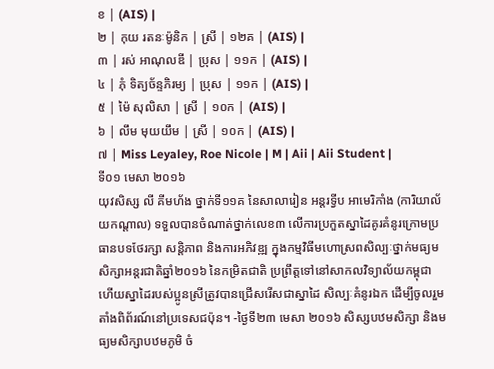ខ | (AIS) |
២ | កុយ រតនៈម៉ូនិក | ស្រី | ១២គ | (AIS) |
៣ | រស់ អាណុលឌី | ប្រុស | ១១ក | (AIS) |
៤ | ភុំ ទិត្យច័ន្ទភិរម្យ | ប្រុស | ១១ក | (AIS) |
៥ | ម៉ៃ សុលិសា | ស្រី | ១០ក | (AIS) |
៦ | លឹម មុយយឹម | ស្រី | ១០ក | (AIS) |
៧ | Miss Leyaley, Roe Nicole | M | Aii | Aii Student |
ទី០១ មេសា ២០១៦
យុវសិស្ស លី គីមហ័ង ថ្នាក់ទី១១គ នៃសាលារៀន អន្តរទ្វីប អាមេរិកាំង (ការិយាល័យកណ្តាល) ទទួលបានចំណាត់ថ្នាក់លេខ៣ លើការប្រកួតស្នាដៃគូរគំនូរក្រោមប្រធានបទថែរក្សា សន្តិភាព និងការអភិវឌ្ឍ ក្នុងកម្មវិធីមហោស្រពសិល្បៈថ្នាក់មធ្យមសិក្សាអន្តរជាតិឆ្នាំ២០១៦ នៃកម្រិតជាតិ ប្រព្រឹត្តទៅនៅសាកលវិទ្យាល័យកម្ពុជា ហើយស្នាដៃរបស់ប្អូនស្រីត្រូវបានជ្រើសរើសជាស្នាដៃ សិល្បៈគំនូរឯក ដើម្បីចូលរួមតាំងពិព័រណ៍នៅប្រទេសជប៉ុន។ -ថ្ងៃទី២៣ មេសា ២០១៦ សិស្សបឋមសិក្សា និងមធ្យមសិក្សាបឋមភូមិ ចំ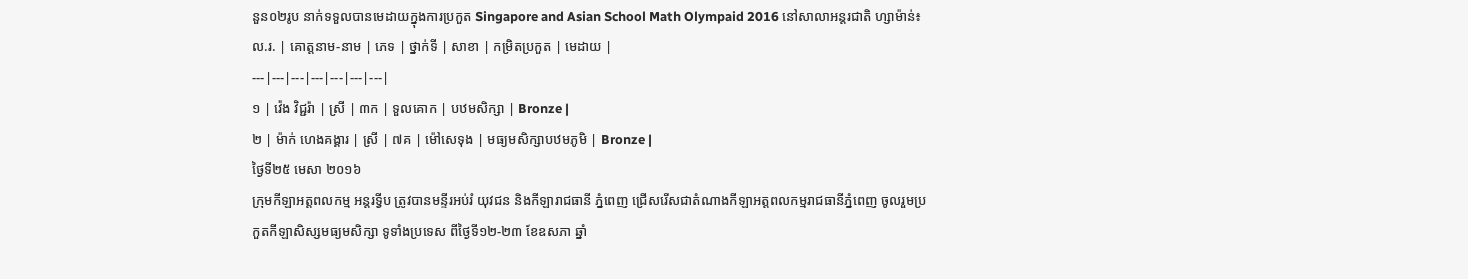នួន០២រូប នាក់ទទួលបានមេដាយក្នុងការប្រកួត Singapore and Asian School Math Olympaid 2016 នៅសាលាអន្តរជាតិ ហ្សាម៉ាន់៖
ល.រ. | គោត្តនាម-នាម | ភេទ | ថ្នាក់ទី | សាខា | កម្រិតប្រកួត | មេដាយ |
---|---|---|---|---|---|---|
១ | វ៉េង វិជ្ជរ៉ា | ស្រី | ៣ក | ទួលគោក | បឋមសិក្សា | Bronze |
២ | ម៉ាក់ ហេងគង្គារ | ស្រី | ៧គ | ម៉ៅសេទុង | មធ្យមសិក្សាបឋមភូមិ | Bronze |
ថ្ងៃទី២៥ មេសា ២០១៦
ក្រុមកីឡាអត្តពលកម្ម អន្តរទ្វីប ត្រូវបានមន្ទីរអប់រំ យុវជន និងកីឡារាជធានី ភ្នំពេញ ជ្រើសរើសជាតំណាងកីឡាអត្តពលកម្មរាជធានីភ្នំពេញ ចូលរួមប្រកួតកីឡាសិស្សមធ្យមសិក្សា ទូទាំងប្រទេស ពីថ្ងៃទី១២-២៣ ខែឧសភា ឆ្នាំ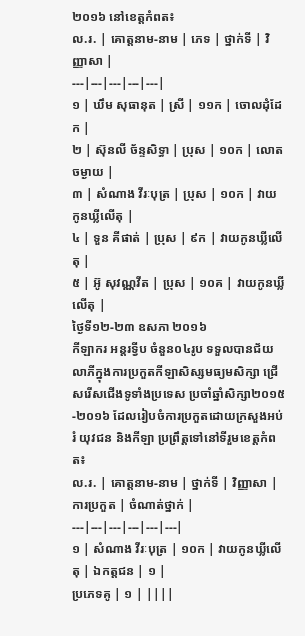២០១៦ នៅខេត្តកំពត៖
ល.រ. | គោត្តនាម-នាម | ភេទ | ថ្នាក់ទី | វិញ្ញាសា |
---|---|---|---|---|
១ | ឃឹម សុធានុត | ស្រី | ១១ក | ចោលដុំដែក |
២ | ស៊ុនលី ច័ន្ទសិទ្ធា | ប្រុស | ១០ក | លោតចម្ងាយ |
៣ | សំណាង វីរៈបុត្រ | ប្រុស | ១០ក | វាយកូនឃ្លីលើតុ |
៤ | ទួន គីផាត់ | ប្រុស | ៩ក | វាយកូនឃ្លីលើតុ |
៥ | អ៊ូ សុវណ្ណវីត | ប្រុស | ១០គ | វាយកូនឃ្លីលើតុ |
ថ្ងៃទី១២-២៣ ឧសភា ២០១៦
កីឡាករ អន្តរទ្វីប ចំនួន០៤រូប ទទួលបានជ័យលាភីក្នុងការប្រកួតកីឡាសិស្សមធ្យមសិក្សា ជ្រើសរើសជើងទូទាំងប្រទេស ប្រចាំឆ្នាំសិក្សា២០១៥-២០១៦ ដែលរៀបចំការប្រកួតដោយក្រសួងអប់រំ យុវជន និងកីឡា ប្រព្រឹត្តទៅនៅទីរួមខេត្តកំពត៖
ល.រ. | គោត្តនាម-នាម | ថ្នាក់ទី | វិញ្ញាសា | ការប្រកួត | ចំណាត់ថ្នាក់ |
---|---|---|---|---|---|
១ | សំណាង វីរៈបុត្រ | ១០ក | វាយកូនឃ្លីលើតុ | ឯកត្តជន | ១ |
ប្រភេទគូ | ១ | ||||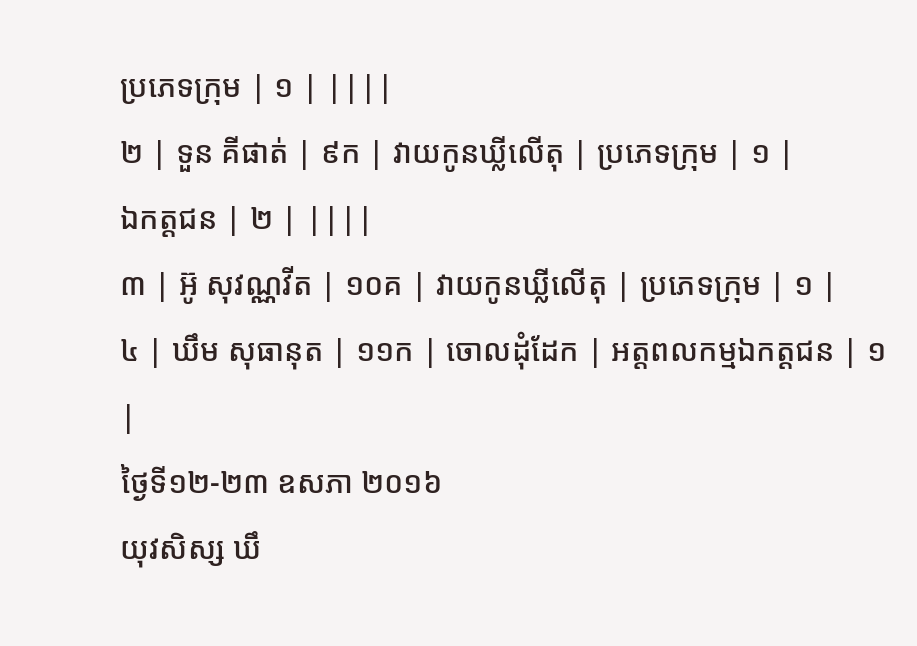ប្រភេទក្រុម | ១ | ||||
២ | ទួន គីផាត់ | ៩ក | វាយកូនឃ្លីលើតុ | ប្រភេទក្រុម | ១ |
ឯកត្តជន | ២ | ||||
៣ | អ៊ូ សុវណ្ណវីត | ១០គ | វាយកូនឃ្លីលើតុ | ប្រភេទក្រុម | ១ |
៤ | ឃឹម សុធានុត | ១១ក | ចោលដុំដែក | អត្តពលកម្មឯកត្តជន | ១ |
ថ្ងៃទី១២-២៣ ឧសភា ២០១៦
យុវសិស្ស ឃឹ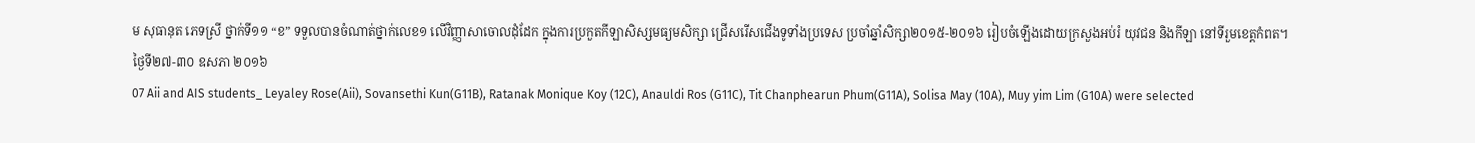ម សុធានុត ភេទស្រី ថ្នាក់ទី១១ “ខ” ទទួលបានចំណាត់ថ្នាក់លេខ១ លើវិញ្ញាសាចោលដុំដែក ក្នុងការប្រកួតកីឡាសិស្សមធ្យមសិក្សា ជ្រើសរើសជើងទូទាំងប្រទេស ប្រចាំឆ្នាំសិក្សា២០១៥-២០១៦ រៀបចំឡើងដោយក្រសួងអប់រំ យុវជន និងកីឡា នៅទីរួមខេត្តកំពត។
ថ្ងៃទី២៧-៣០ ឧសភា ២០១៦
07 Aii and AIS students_ Leyaley Rose(Aii), Sovansethi Kun(G11B), Ratanak Monique Koy (12C), Anauldi Ros (G11C), Tit Chanphearun Phum(G11A), Solisa May (10A), Muy yim Lim (G10A) were selected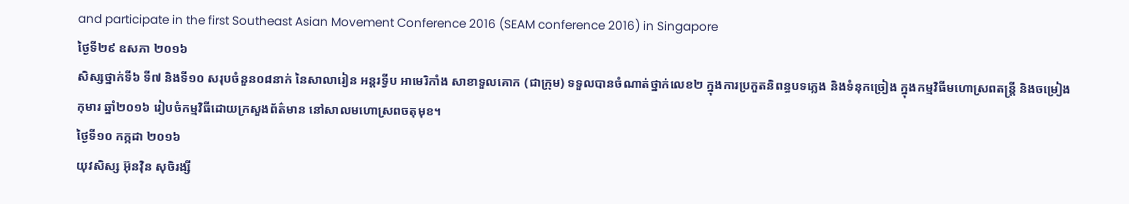and participate in the first Southeast Asian Movement Conference 2016 (SEAM conference 2016) in Singapore
ថ្ងៃទី២៩ ឧសភា ២០១៦
សិស្សថ្នាក់ទី៦ ទី៧ និងទី១០ សរុបចំនួន០៨នាក់ នៃសាលារៀន អន្តរទ្វីប អាមេរិកាំង សាខាទួលគោក (ជាក្រុម) ទទួលបានចំណាត់ថ្នាក់លេខ២ ក្នុងការប្រកួតនិពន្ធបទភ្លេង និងទំនុកច្រៀង ក្នុងកម្មវិធីមហោស្រពតន្រ្តី និងចម្រៀងកុមារ ឆ្នាំ២០១៦ រៀបចំកម្មវិធីដោយក្រសួងព័ត៌មាន នៅសាលមហោស្រពចតុមុខ។
ថ្ងៃទី១០ កក្កដា ២០១៦
យុវសិស្ស អ៊ុនវ៉ិន សុចិរង្សី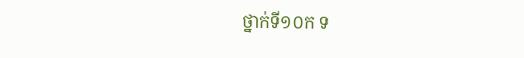ថ្នាក់ទី១០ក ទ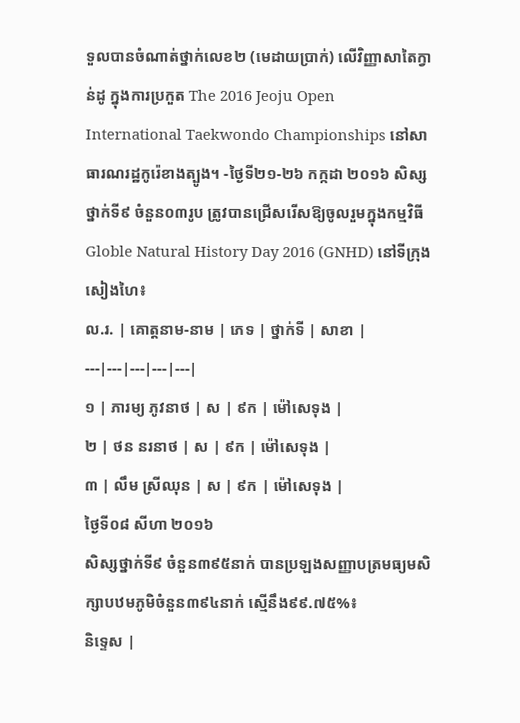ទួលបានចំណាត់ថ្នាក់លេខ២ (មេដាយប្រាក់) លើវិញ្ញាសាតៃក្វាន់ដូ ក្នុងការប្រកួត The 2016 Jeoju Open International Taekwondo Championships នៅសាធារណរដ្ឋកូរ៉េខាងត្បូង។ -ថ្ងៃទី២១-២៦ កក្កដា ២០១៦ សិស្សថ្នាក់ទី៩ ចំនួន០៣រូប ត្រូវបានជ្រើសរើសឱ្យចូលរួមក្នុងកម្មវិធី Globle Natural History Day 2016 (GNHD) នៅទីក្រុងសៀងហៃ៖
ល.រ. | គោត្ដនាម-នាម | ភេទ | ថ្នាក់ទី | សាខា |
---|---|---|---|---|
១ | ភារម្យ ភូវនាថ | ស | ៩ក | ម៉ៅសេទុង |
២ | ថន នរនាថ | ស | ៩ក | ម៉ៅសេទុង |
៣ | លឹម ស្រីឈុន | ស | ៩ក | ម៉ៅសេទុង |
ថ្ងៃទី០៨ សីហា ២០១៦
សិស្សថ្នាក់ទី៩ ចំនួន៣៩៥នាក់ បានប្រឡងសញ្ញាបត្រមធ្យមសិក្សាបឋមភូមិចំនួន៣៩៤នាក់ ស្មើនឹង៩៩.៧៥%៖
និទ្ទេស |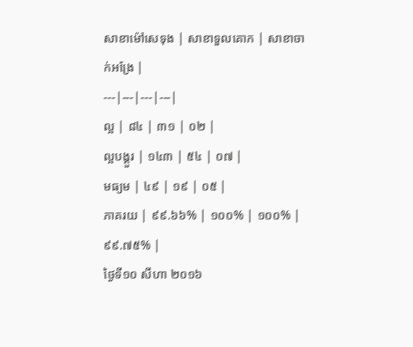សាខាម៉ៅសេទុង | សាខាទួលគោក | សាខាចាក់អង្រែ |
---|---|---|---|
ល្អ | ៨៤ | ៣១ | ០២ |
ល្អបង្គួរ | ១៤៣ | ៥៤ | ០៧ |
មធ្យម | ៤៩ | ១៩ | ០៥ |
ភាគរយ | ៩៩.៦៦% | ១០០% | ១០០% |
៩៩.៧៥% |
ថ្ងៃទី១០ សីហា ២០១៦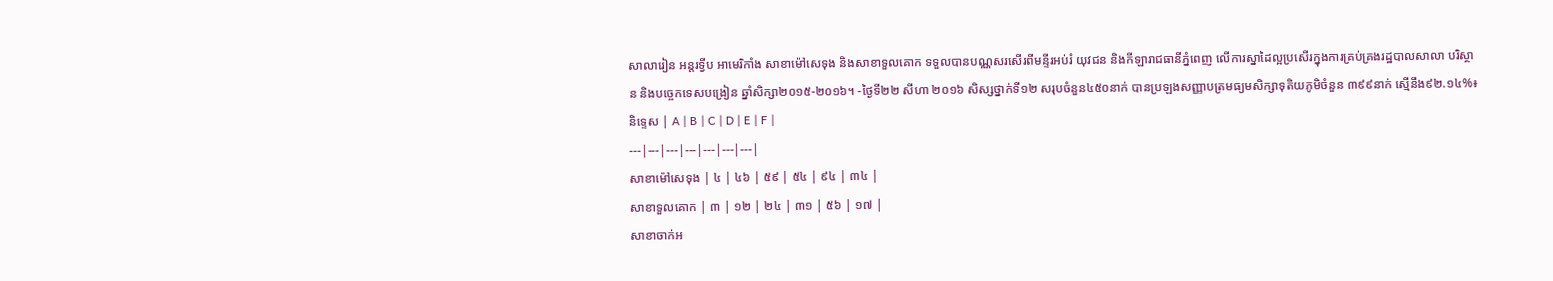សាលារៀន អន្តរទ្វីប អាមេរិកាំង សាខាម៉ៅសេទុង និងសាខាទួលគោក ទទួលបានបណ្ណសរសើរពីមន្ទីរអប់រំ យុវជន និងកីឡារាជធានីភ្នំពេញ លើការស្នាដៃល្អប្រសើរក្នុងការគ្រប់គ្រងរដ្ឋបាលសាលា បរិស្ថាន និងបច្ចេកទេសបង្រៀន ឆ្នាំសិក្សា២០១៥-២០១៦។ -ថ្ងៃទី២២ សីហា ២០១៦ សិស្សថ្នាក់ទី១២ សរុបចំនួន៤៥០នាក់ បានប្រឡងសញ្ញាបត្រមធ្យមសិក្សាទុតិយភូមិចំនួន ៣៩៩នាក់ ស្មើនឹង៩២.១៤%៖
និទ្ទេស | A | B | C | D | E | F |
---|---|---|---|---|---|---|
សាខាម៉ៅសេទុង | ៤ | ៤៦ | ៥៩ | ៥៤ | ៩៤ | ៣៤ |
សាខាទួលគោក | ៣ | ១២ | ២៤ | ៣១ | ៥៦ | ១៧ |
សាខាចាក់អ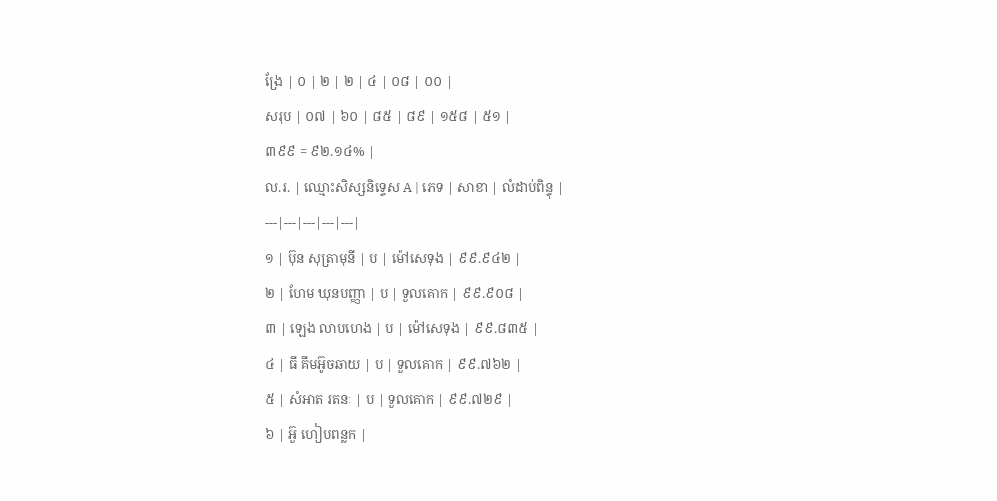ង្រែ | ០ | ២ | ២ | ៤ | ០៨ | ០០ |
សរុប | ០៧ | ៦០ | ៨៥ | ៨៩ | ១៥៨ | ៥១ |
៣៩៩ = ៩២.១៤% |
ល.រ. | ឈ្មោះសិស្សនិទ្ទេស A | ភេទ | សាខា | លំដាប់ពិន្ទុ |
---|---|---|---|---|
១ | ប៊ុន សុត្រាមុនី | ប | ម៉ៅសេទុង | ៩៩.៩៤២ |
២ | ហែម ឃុនបញ្ញា | ប | ទួលគោក | ៩៩.៩០៨ |
៣ | ឡេង លាបហេង | ប | ម៉ៅសេទុង | ៩៩.៨៣៥ |
៤ | ធី គីមអ៊ូចឆាយ | ប | ទួលគោក | ៩៩.៧៦២ |
៥ | សំអាត រតនៈ | ប | ទួលគោក | ៩៩.៧២៩ |
៦ | អ៊ួ ហៀបពន្លក |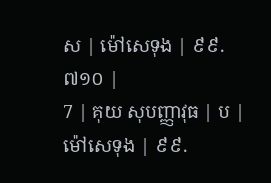ស | ម៉ៅសេទុង | ៩៩.៧១០ |
7 | គុយ សុបញ្ញាវុធ | ប | ម៉ៅសេទុង | ៩៩.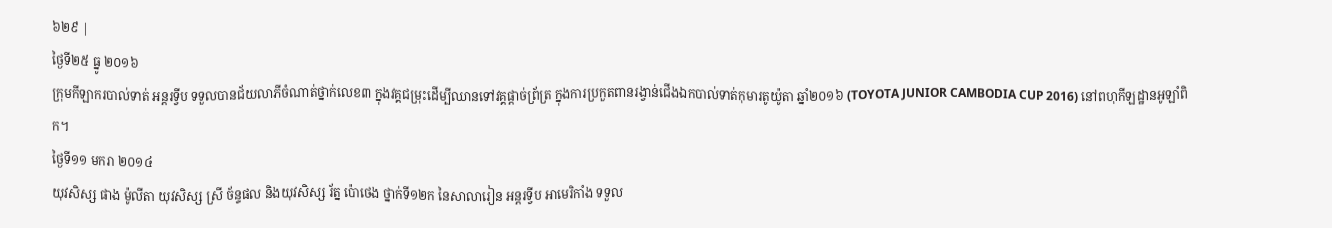៦២៩ |
ថ្ងៃទី២៥ ធ្នូ ២០១៦
ក្រុមកីឡាករបាល់ទាត់ អន្តរទ្វីប ទទួលបានជ័យលាភីចំណាត់ថ្នាក់លេខ៣ ក្នុងវគ្គជម្រុះដើម្បីឈានទៅវគ្គផ្តាច់ព្រ័ត្រ ក្នុងការប្រកួតពានរង្វាន់ជើងឯកបាល់ទាត់កុមារតូយ៉ូតា ឆ្នាំ២០១៦ (TOYOTA JUNIOR CAMBODIA CUP 2016) នៅពហុកីឡដ្ឋានអូឡាំពិក។
ថ្ងៃទី១១ មករា ២០១៤
យុវសិស្ស ផាង ម៉ូលីតា យុវសិស្ស ស្រី ច័ន្ទផល និងយុវសិស្ស រ័ត្ន ប៉ោថេង ថ្នាក់ទី១២ក នៃសាលារៀន អន្ដរទ្វីប អាមេរិកាំង ទទួល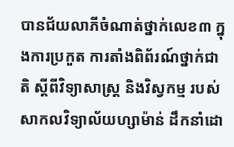បានជ័យលាភីចំណាត់ថ្នាក់លេខ៣ ក្នុងការប្រកួត ការតាំងពិព័រណ៍ថ្នាក់ជាតិ ស្តីពីវិទ្យាសាស្រ្ត និងវិស្វកម្ម របស់សាកលវិទ្យាល័យហ្សាម៉ាន់ ដឹកនាំដោ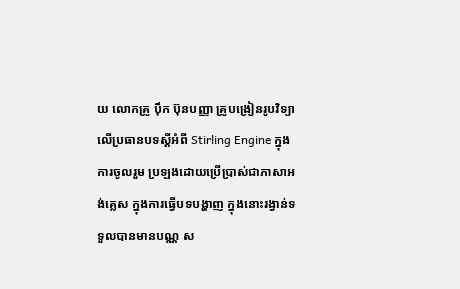យ លោកគ្រូ ប៉ឹក ប៊ុនបញ្ញា គ្រូបង្រៀនរូបវិទ្យា លើប្រធានបទស្តីអំពី Stirling Engine ក្នុងការចូលរួម ប្រឡងដោយប្រើប្រាស់ជាភាសាអង់គ្លេស ក្នុងការធ្វើបទបង្ហាញ ក្នុងនោះរង្វាន់ទទួលបានមានបណ្ណ ស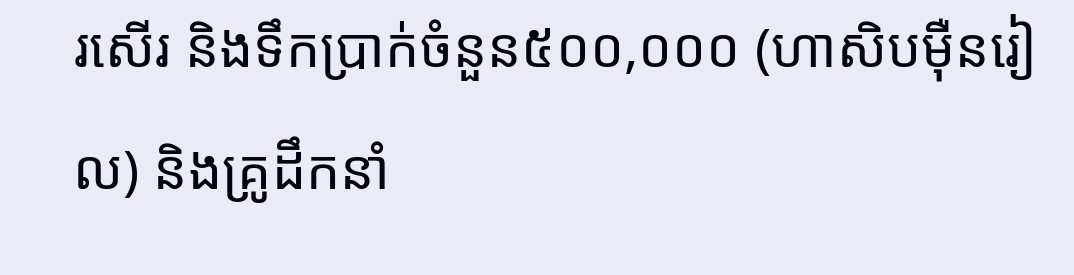រសើរ និងទឹកប្រាក់ចំនួន៥០០,០០០ (ហាសិបម៉ឺនរៀល) និងគ្រូដឹកនាំ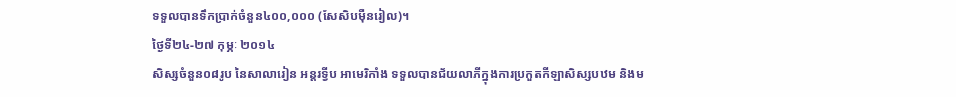ទទួលបានទឹកប្រាក់ចំនួន៤០០,០០០ (សែសិបម៉ឺនរៀល)។
ថ្ងៃទី២៤-២៧ កុម្ភៈ ២០១៤
សិស្សចំនួន០៨រូប នៃសាលារៀន អន្ដរទ្វីប អាមេរិកាំង ទទួលបានជ័យលាភីក្នុងការប្រកួតកីឡាសិស្សបឋម និងម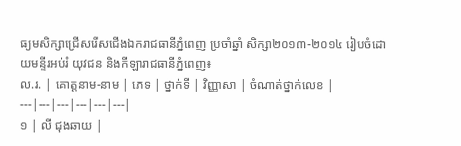ធ្យមសិក្សាជ្រើសរើសជើងឯករាជធានីភ្នំពេញ ប្រចាំឆ្នាំ សិក្សា២០១៣-២០១៤ រៀបចំដោយមន្ទីរអប់រំ យុវជន និងកីឡារាជធានីភ្នំពេញ៖
ល.រ. | គោត្តនាម-នាម | ភេទ | ថ្នាក់ទី | វិញ្ញាសា | ចំណាត់ថ្នាក់លេខ |
---|---|---|---|---|---|
១ | លី ជុងឆាយ |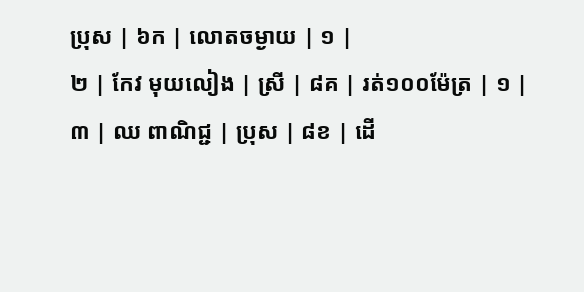ប្រុស | ៦ក | លោតចម្ងាយ | ១ |
២ | កែវ មុយលៀង | ស្រី | ៨គ | រត់១០០ម៉ែត្រ | ១ |
៣ | ឈ ពាណិជ្ជ | ប្រុស | ៨ខ | ដើ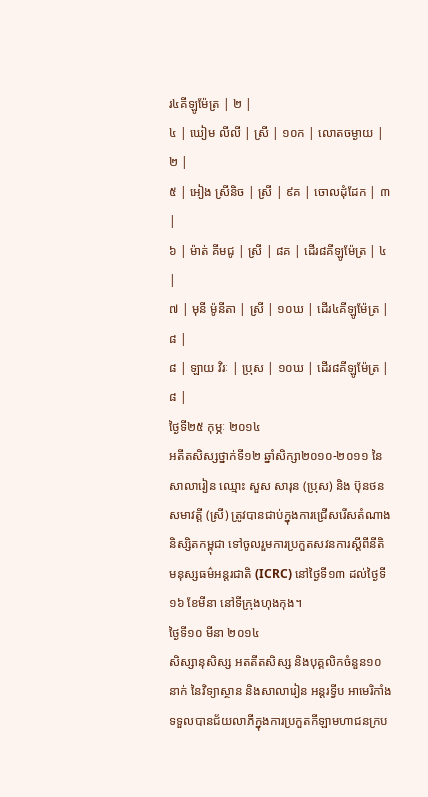រ៤គីឡូម៉ែត្រ | ២ |
៤ | ឃៀម លីលី | ស្រី | ១០ក | លោតចម្ងាយ | ២ |
៥ | អៀង ស្រីនិច | ស្រី | ៩គ | ចោលដុំដែក | ៣ |
៦ | ម៉ាត់ គីមជូ | ស្រី | ៨គ | ដើរ៨គីឡូម៉ែត្រ | ៤ |
៧ | មុនី ម៉ូនីតា | ស្រី | ១០ឃ | ដើរ៤គីឡូម៉ែត្រ | ៨ |
៨ | ឡាយ វិរៈ | ប្រុស | ១០ឃ | ដើរ៨គីឡូម៉ែត្រ | ៨ |
ថ្ងៃទី២៥ កុម្ភៈ ២០១៤
អតីតសិស្សថ្នាក់ទី១២ ឆ្នាំសិក្សា២០១០-២០១១ នៃសាលារៀន ឈ្មោះ សួស សារុន (ប្រុស) និង ប៊ុនថន សមាវត្តី (ស្រី) ត្រូវបានជាប់ក្នុងការជ្រើសរើសតំណាងនិស្សិតកម្ពុជា ទៅចូលរួមការប្រកួតសវនការស្ដីពីនីតិមនុស្សធម៌អន្តរជាតិ (ICRC) នៅថ្ងៃទី១៣ ដល់ថ្ងៃទី១៦ ខែមីនា នៅទីក្រុងហុងកុង។
ថ្ងៃទី១០ មីនា ២០១៤
សិស្សានុសិស្ស អតតីតសិស្ស និងបុគ្គលិកចំនួន១០នាក់ នៃវិទ្យាស្ថាន និងសាលារៀន អន្ដរទ្វីប អាមេរិកាំង ទទួលបានជ័យលាភីក្នុងការប្រកួតកីឡាមហាជនក្រប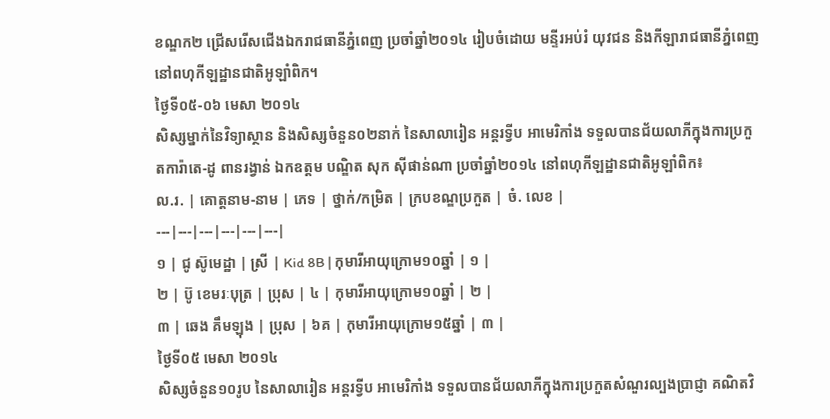ខណ្ឌក២ ជ្រើសរើសជើងឯករាជធានីភ្នំពេញ ប្រចាំឆ្នាំ២០១៤ រៀបចំដោយ មន្ទីរអប់រំ យុវជន និងកីឡារាជធានីភ្នំពេញ នៅពហុកីឡដ្ឋានជាតិអូឡាំពិក។
ថ្ងៃទី០៥-០៦ មេសា ២០១៤
សិស្សម្នាក់នៃវិទ្យាស្ថាន និងសិស្សចំនួន០២នាក់ នៃសាលារៀន អន្ដរទ្វីប អាមេរិកាំង ទទួលបានជ័យលាភីក្នុងការប្រកួតការ៉ាតេ-ដូ ពានរង្វាន់ ឯកឧត្តម បណ្ឌិត សុក ស៊ីផាន់ណា ប្រចាំឆ្នាំ២០១៤ នៅពហុកីឡដ្ឋានជាតិអូឡាំពិក៖
ល.រ. | គោត្តនាម-នាម | ភេទ | ថ្នាក់/កម្រិត | ក្របខណ្ឌប្រកួត | ចំ. លេខ |
---|---|---|---|---|---|
១ | ជូ ស៊ូមេដ្ឋា | ស្រី | Kid 8B | កុមារីអាយុក្រោម១០ឆ្នាំ | ១ |
២ | ប៊ូ ខេមរៈបុត្រ | ប្រុស | ៤ | កុមារីអាយុក្រោម១០ឆ្នាំ | ២ |
៣ | ឆេង គឹមឡុង | ប្រុស | ៦គ | កុមារីអាយុក្រោម១៥ឆ្នាំ | ៣ |
ថ្ងៃទី០៥ មេសា ២០១៤
សិស្សចំនួន១០រូប នៃសាលារៀន អន្ដរទ្វីប អាមេរិកាំង ទទួលបានជ័យលាភីក្នុងការប្រកួតសំណួរល្បងប្រាជ្ញា គណិតវិ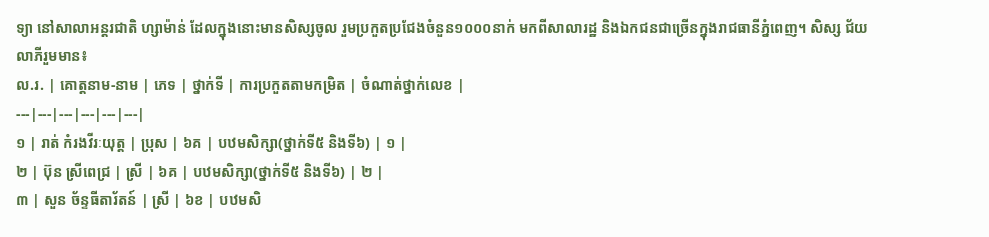ទ្យា នៅសាលាអន្តរជាតិ ហ្សាម៉ាន់ ដែលក្នុងនោះមានសិស្សចូល រួមប្រកួតប្រជែងចំនួន១០០០នាក់ មកពីសាលារដ្ឋ និងឯកជនជាច្រើនក្នុងរាជធានីភ្នំពេញ។ សិស្ស ជ័យលាភីរួមមាន៖
ល.រ. | គោត្តនាម-នាម | ភេទ | ថ្នាក់ទី | ការប្រកួតតាមកម្រិត | ចំណាត់ថ្នាក់លេខ |
---|---|---|---|---|---|
១ | រាត់ កំរងវីរៈយុត្ត | ប្រុស | ៦គ | បឋមសិក្សា(ថ្នាក់ទី៥ និងទី៦) | ១ |
២ | ប៊ុន ស្រីពេជ្រ | ស្រី | ៦គ | បឋមសិក្សា(ថ្នាក់ទី៥ និងទី៦) | ២ |
៣ | សួន ច័ន្ទធីតារ័តន៍ | ស្រី | ៦ខ | បឋមសិ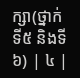ក្សា(ថ្នាក់ទី៥ និងទី៦) | ៤ |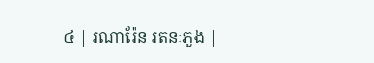៤ | រណារ៉ែន រតនៈភួង |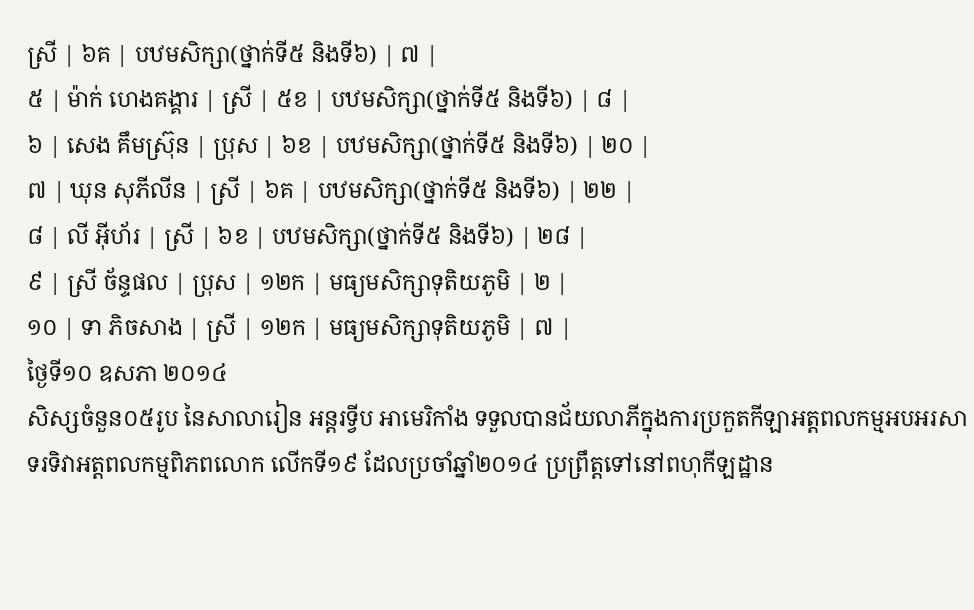ស្រី | ៦គ | បឋមសិក្សា(ថ្នាក់ទី៥ និងទី៦) | ៧ |
៥ | ម៉ាក់ ហេងគង្គារ | ស្រី | ៥ខ | បឋមសិក្សា(ថ្នាក់ទី៥ និងទី៦) | ៨ |
៦ | សេង គឹមស្រ៊ុន | ប្រុស | ៦ខ | បឋមសិក្សា(ថ្នាក់ទី៥ និងទី៦) | ២០ |
៧ | ឃុន សុភីលីន | ស្រី | ៦គ | បឋមសិក្សា(ថ្នាក់ទី៥ និងទី៦) | ២២ |
៨ | លី អ៊ីហ័រ | ស្រី | ៦ខ | បឋមសិក្សា(ថ្នាក់ទី៥ និងទី៦) | ២៨ |
៩ | ស្រី ច័ន្ទផល | ប្រុស | ១២ក | មធ្យមសិក្សាទុតិយភូមិ | ២ |
១០ | ទា ភិចសាង | ស្រី | ១២ក | មធ្យមសិក្សាទុតិយភូមិ | ៧ |
ថ្ងៃទី១០ ឧសភា ២០១៤
សិស្សចំនួន០៥រូប នៃសាលារៀន អន្ដរទ្វីប អាមេរិកាំង ទទួលបានជ័យលាភីក្នុងការប្រកួតកីឡាអត្តពលកម្មអបអរសាទរទិវាអត្តពលកម្មពិភពលោក លើកទី១៩ ដែលប្រចាំឆ្នាំ២០១៤ ប្រព្រឹត្តទៅនៅពហុកីឡដ្ឋាន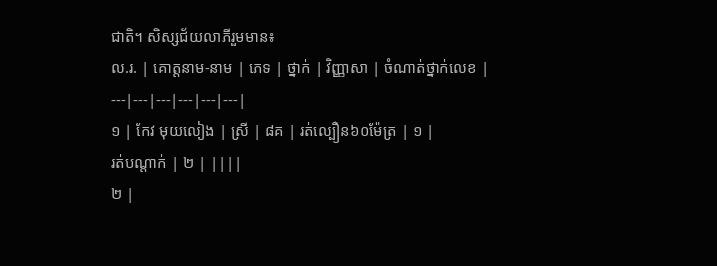ជាតិ។ សិស្សជ័យលាភីរួមមាន៖
ល.រ. | គោត្តនាម-នាម | ភេទ | ថ្នាក់ | វិញ្ញាសា | ចំណាត់ថ្នាក់លេខ |
---|---|---|---|---|---|
១ | កែវ មុយលៀង | ស្រី | ៨គ | រត់ល្បឿន៦០ម៉ែត្រ | ១ |
រត់បណ្តាក់ | ២ | ||||
២ |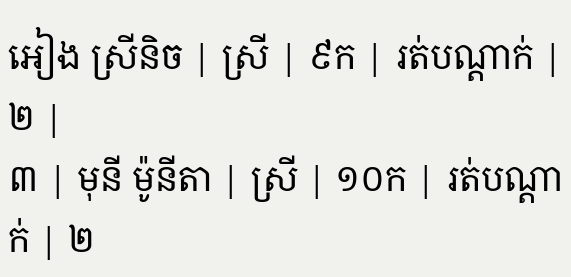អៀង ស្រីនិច | ស្រី | ៩ក | រត់បណ្តាក់ | ២ |
៣ | មុនី ម៉ូនីតា | ស្រី | ១០ក | រត់បណ្តាក់ | ២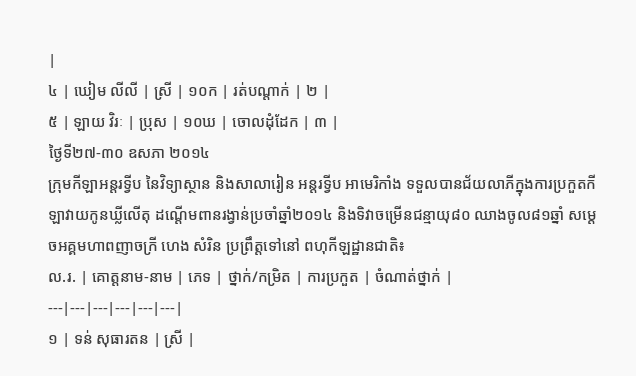|
៤ | ឃៀម លីលី | ស្រី | ១០ក | រត់បណ្តាក់ | ២ |
៥ | ឡាយ វិរៈ | ប្រុស | ១០ឃ | ចោលដុំដែក | ៣ |
ថ្ងៃទី២៧-៣០ ឧសភា ២០១៤
ក្រុមកីឡាអន្តរទ្វីប នៃវិទ្យាស្ថាន និងសាលារៀន អន្តរទ្វីប អាមេរិកាំង ទទួលបានជ័យលាភីក្នុងការប្រកួតកីឡាវាយកូនឃ្លីលើតុ ដណ្តើមពានរង្វាន់ប្រចាំឆ្នាំ២០១៤ និងទិវាចម្រើនជន្មាយុ៨០ ឈាងចូល៨១ឆ្នាំ សម្តេចអគ្គមហាពញាចក្រី ហេង សំរិន ប្រព្រឹត្តទៅនៅ ពហុកីឡដ្ឋានជាតិ៖
ល.រ. | គោត្តនាម-នាម | ភេទ | ថ្នាក់/កម្រិត | ការប្រកួត | ចំណាត់ថ្នាក់ |
---|---|---|---|---|---|
១ | ទន់ សុធារតន | ស្រី |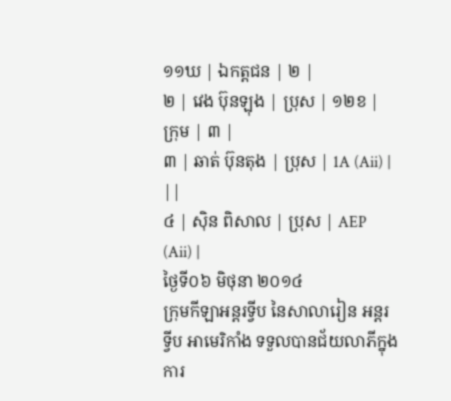១១ឃ | ឯកត្តជន | ២ |
២ | វេង ប៊ុនឡុង | ប្រុស | ១២ខ | ក្រុម | ៣ |
៣ | ឆាត់ ប៊ុនតុង | ប្រុស | 1A (Aii) | ||
៤ | ស៊ិន ពិសាល | ប្រុស | AEP (Aii) |
ថ្ងៃទី០៦ មិថុនា ២០១៤
ក្រុមកីឡាអន្តរទ្វីប នៃសាលារៀន អន្តរទ្វីប អាមេរិកាំង ទទួលបានជ័យលាភីក្នុងការ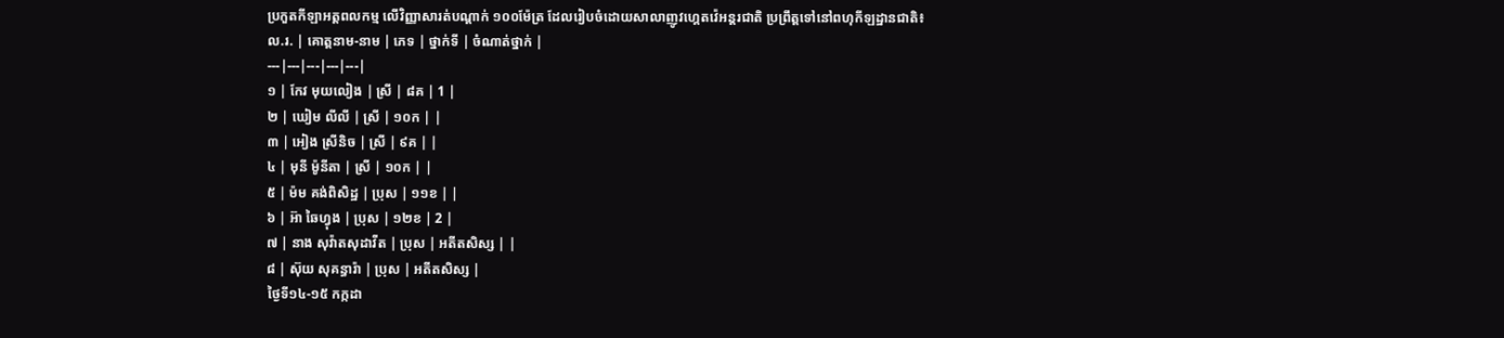ប្រកួតកីឡាអត្តពលកម្ម លើវិញ្ញាសារត់បណ្តាក់ ១០០ម៉ែត្រ ដែលរៀបចំដោយសាលាញូវហ្គេតវ៉េអន្តរជាតិ ប្រព្រឹត្តទៅនៅពហុកីឡដ្ឋានជាតិ៖
ល.រ. | គោត្តនាម-នាម | ភេទ | ថ្នាក់ទី | ចំណាត់ថ្នាក់ |
---|---|---|---|---|
១ | កែវ មុយលៀង | ស្រី | ៨គ | 1 |
២ | ឃៀម លីលី | ស្រី | ១០ក | |
៣ | អៀង ស្រីនិច | ស្រី | ៩គ | |
៤ | មុនី ម៉ូនីតា | ស្រី | ១០ក | |
៥ | ម៉ម គង់ពិសិដ្ឋ | ប្រុស | ១១ខ | |
៦ | អ៊ា ឆៃហ្វុង | ប្រុស | ១២ខ | 2 |
៧ | នាង សុវ៉ាតសុដាវីត | ប្រុស | អតីតសិស្ស | |
៨ | ស៊ុយ សុគន្ធារ៉ា | ប្រុស | អតីតសិស្ស |
ថ្ងៃទី១៤-១៥ កក្កដា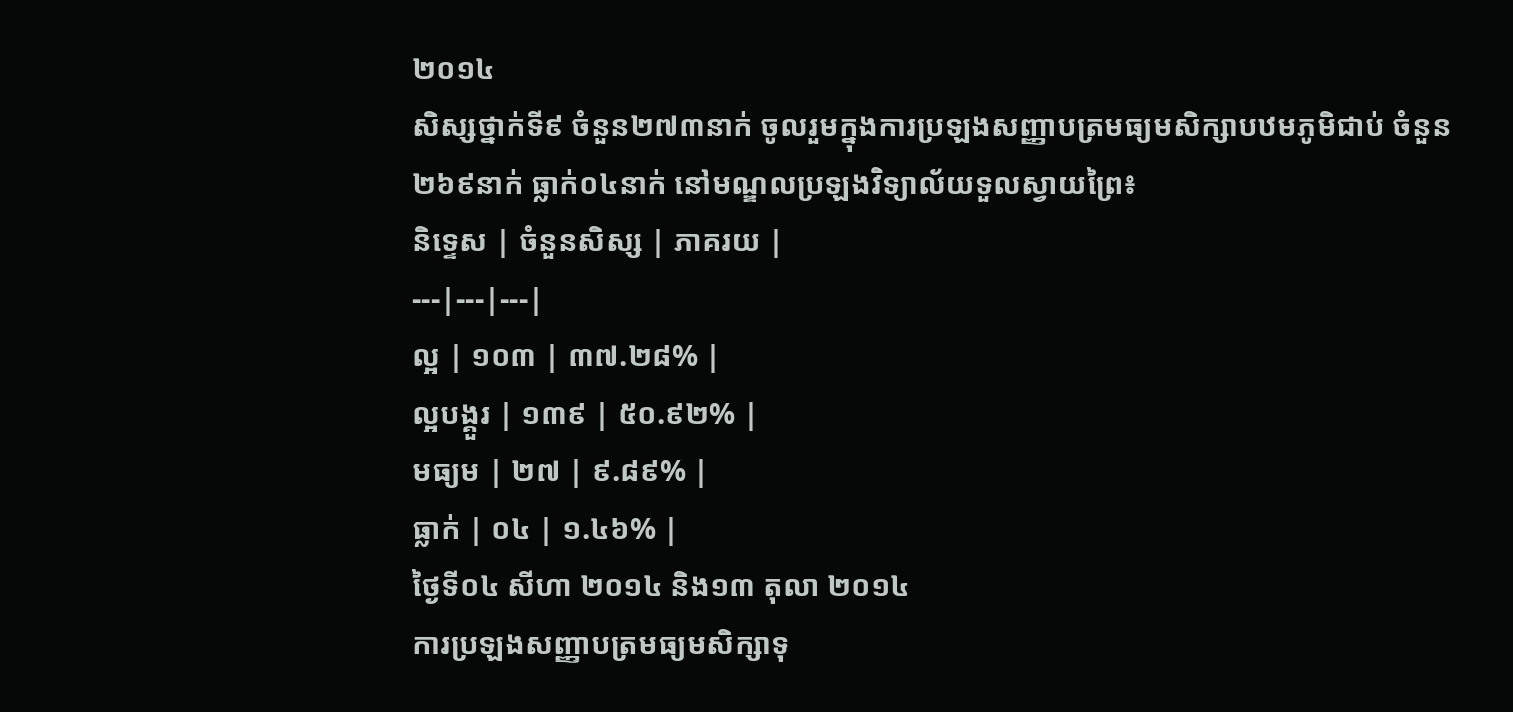២០១៤
សិស្សថ្នាក់ទី៩ ចំនួន២៧៣នាក់ ចូលរួមក្នុងការប្រឡងសញ្ញាបត្រមធ្យមសិក្សាបឋមភូមិជាប់ ចំនួន២៦៩នាក់ ធ្លាក់០៤នាក់ នៅមណ្ឌលប្រឡងវិទ្យាល័យទួលស្វាយព្រៃ៖
និទ្ទេស | ចំនួនសិស្ស | ភាគរយ |
---|---|---|
ល្អ | ១០៣ | ៣៧.២៨% |
ល្អបង្គួរ | ១៣៩ | ៥០.៩២% |
មធ្យម | ២៧ | ៩.៨៩% |
ធ្លាក់ | ០៤ | ១.៤៦% |
ថ្ងៃទី០៤ សីហា ២០១៤ និង១៣ តុលា ២០១៤
ការប្រឡងសញ្ញាបត្រមធ្យមសិក្សាទុ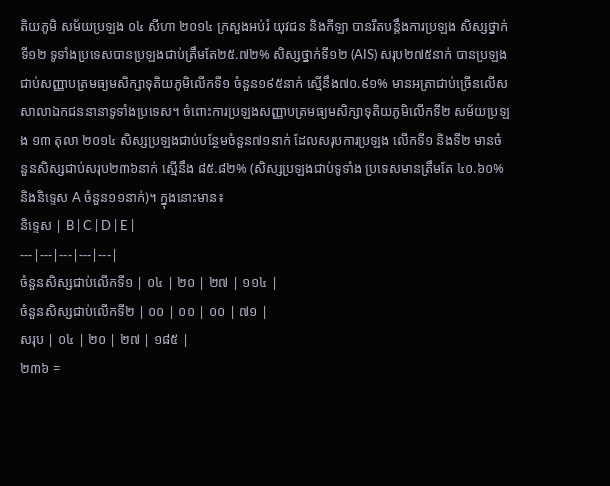តិយភូមិ សម័យប្រឡង ០៤ សីហា ២០១៤ ក្រសួងអប់រំ យុវជន និងកីឡា បានរឹតបន្តឹងការប្រឡង សិស្សថ្នាក់ទី១២ ទូទាំងប្រទេសបានប្រឡងជាប់ត្រឹមតែ២៥.៧២% សិស្សថ្នាក់ទី១២ (AIS) សរុប២៧៥នាក់ បានប្រឡង ជាប់សញ្ញាបត្រមធ្យមសិក្សាទុតិយភូមិលើកទី១ ចំនួន១៩៥នាក់ ស្មើនឹង៧០.៩១% មានអត្រាជាប់ច្រើនលើសសាលាឯកជននានាទូទាំងប្រទេស។ ចំពោះការប្រឡងសញ្ញាបត្រមធ្យមសិក្សាទុតិយភូមិលើកទី២ សម័យប្រឡង ១៣ តុលា ២០១៤ សិស្សប្រឡងជាប់បន្ថែមចំនួន៧១នាក់ ដែលសរុបការប្រឡង លើកទី១ និងទី២ មានចំនួនសិស្សជាប់សរុប២៣៦នាក់ ស្មើនឹង ៨៥.៨២% (សិស្សប្រឡងជាប់ទូទាំង ប្រទេសមានត្រឹមតែ ៤០.៦០% និងនិទេ្ទស A ចំនួន១១នាក់)។ ក្នុងនោះមាន៖
និទ្ទេស | B | C | D | E |
---|---|---|---|---|
ចំនួនសិស្សជាប់លើកទី១ | ០៤ | ២០ | ២៧ | ១១៤ |
ចំនួនសិស្សជាប់លើកទី២ | ០០ | ០០ | ០០ | ៧១ |
សរុប | ០៤ | ២០ | ២៧ | ១៨៥ |
២៣៦ =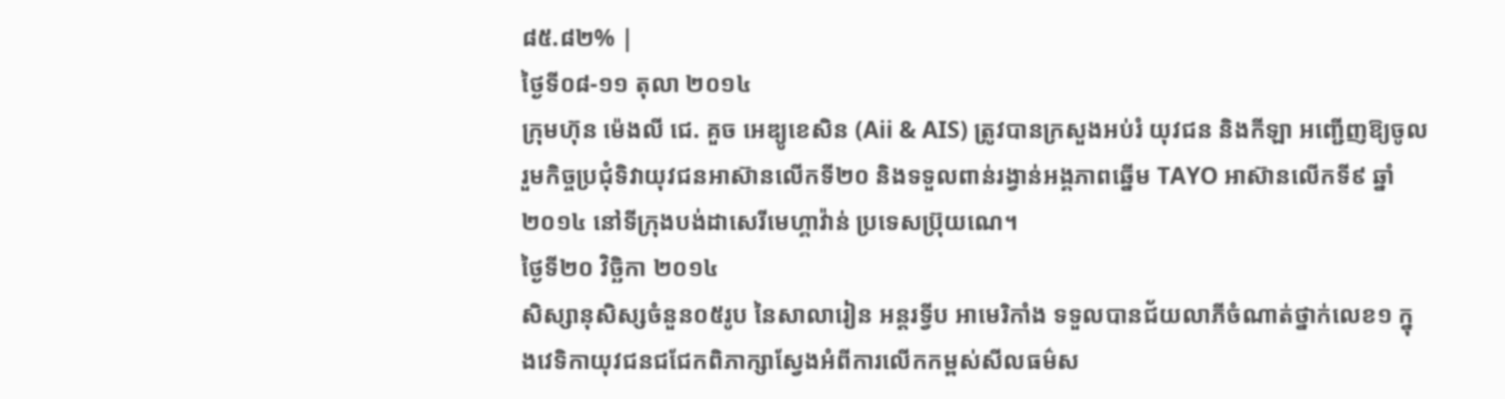៨៥.៨២% |
ថ្ងៃទី០៨-១១ តុលា ២០១៤
ក្រុមហ៊ុន ម៉េងលី ជេ. គួច អេឌ្យូខេសិន (Aii & AIS) ត្រូវបានក្រសួងអប់រំ យុវជន និងកីឡា អញ្ជើញឱ្យចូលរួមកិច្ចប្រជុំទិវាយុវជនអាស៊ានលើកទី២០ និងទទួលពាន់រង្វាន់អង្គភាពឆ្នើម TAYO អាស៊ានលើកទី៩ ឆ្នាំ២០១៤ នៅទីក្រុងបង់ដាសេរីមេហ្គាវ៉ាន់ ប្រទេសប្រ៊ុយណេ។
ថ្ងៃទី២០ វិច្ឆិកា ២០១៤
សិស្សានុសិស្សចំនួន០៥រូប នៃសាលារៀន អន្ដរទ្វីប អាមេរិកាំង ទទួលបានជ័យលាភីចំណាត់ថ្នាក់លេខ១ ក្នុងវេទិកាយុវជនជជែកពិភាក្សាស្វែងអំពីការលើកកម្ពស់សីលធម៌ស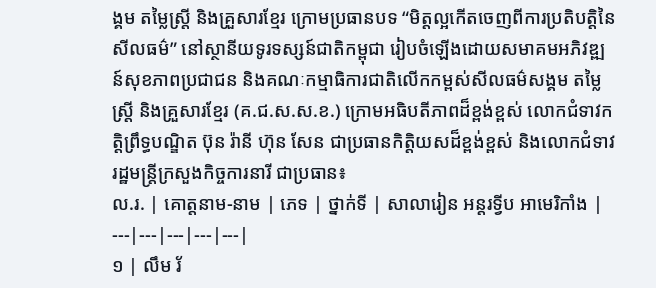ង្គម តម្លៃស្ត្រី និងគ្រួសារខ្មែរ ក្រោមប្រធានបទ “មិត្តល្អកើតចេញពីការប្រតិបត្តិនៃសីលធម៌” នៅស្ថានីយទូរទស្សន៍ជាតិកម្ពុជា រៀបចំឡើងដោយសមាគមអភិវឌ្ឍន៍សុខភាពប្រជាជន និងគណៈកម្មាធិការជាតិលើកកម្ពស់សីលធម៌សង្គម តម្លៃស្រ្តី និងគ្រួសារខ្មែរ (គ.ជ.ស.ស.ខ.) ក្រោមអធិបតីភាពដ៏ខ្ពង់ខ្ពស់ លោកជំទាវកត្តិព្រឹទ្ធបណ្ឌិត ប៊ុន រ៉ានី ហ៊ុន សែន ជាប្រធានកិត្តិយសដ៏ខ្ពង់ខ្ពស់ និងលោកជំទាវរដ្ឋមន្ត្រីក្រសួងកិច្ចការនារី ជាប្រធាន៖
ល.រ. | គោត្តនាម-នាម | ភេទ | ថ្នាក់ទី | សាលារៀន អន្តរទ្វីប អាមេរិកាំង |
---|---|---|---|---|
១ | លឹម រ័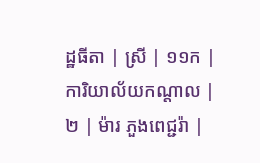ដ្ឋធីតា | ស្រី | ១១ក | ការិយាល័យកណ្តាល |
២ | ម៉ារ ភួងពេជ្ជរ៉ា |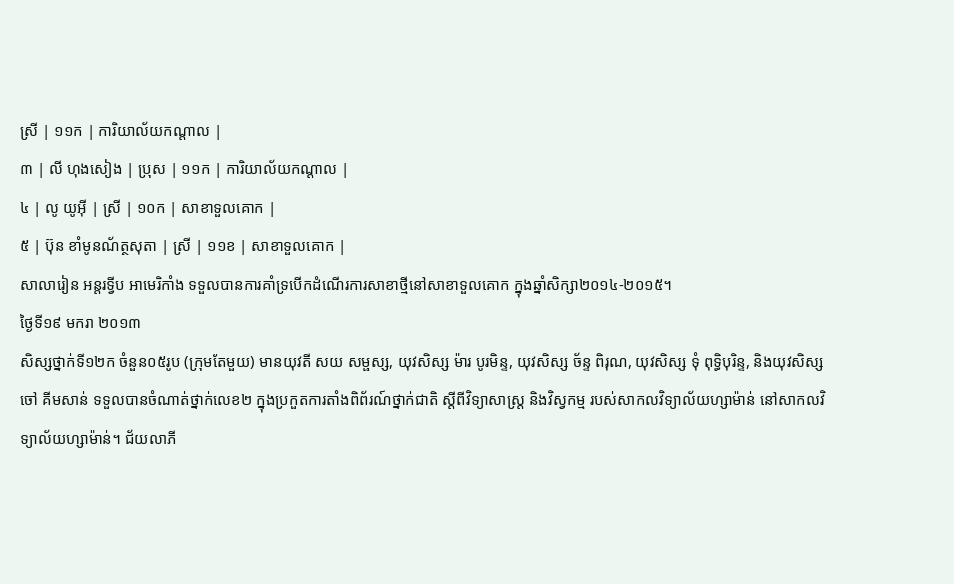ស្រី | ១១ក | ការិយាល័យកណ្តាល |
៣ | លី ហុងសៀង | ប្រុស | ១១ក | ការិយាល័យកណ្តាល |
៤ | លូ យូអ៊ី | ស្រី | ១០ក | សាខាទួលគោក |
៥ | ប៊ុន ខាំមូនណ័ត្ថសុតា | ស្រី | ១១ខ | សាខាទួលគោក |
សាលារៀន អន្តរទ្វីប អាមេរិកាំង ទទួលបានការគាំទ្របើកដំណើរការសាខាថ្មីនៅសាខាទួលគោក ក្នុងឆ្នាំសិក្សា២០១៤-២០១៥។
ថ្ងៃទី១៩ មករា ២០១៣
សិស្សថ្នាក់ទី១២ក ចំនួន០៥រូប (ក្រុមតែមួយ) មានយុវតី សយ សម្ផស្ស, យុវសិស្ស ម៉ារ បូរមិន្ទ, យុវសិស្ស ច័ន្ទ ពិរុណ, យុវសិស្ស ទុំ ពុទិ្ធបុរិន្ទ, និងយុវសិស្ស ចៅ គីមសាន់ ទទួលបានចំណាត់ថ្នាក់លេខ២ ក្នុងប្រកួតការតាំងពិព័រណ៍ថ្នាក់ជាតិ ស្តីពីវិទ្យាសាស្រ្ត និងវិស្វកម្ម របស់សាកលវិទ្យាល័យហ្សាម៉ាន់ នៅសាកលវិទ្យាល័យហ្សាម៉ាន់។ ជ័យលាភី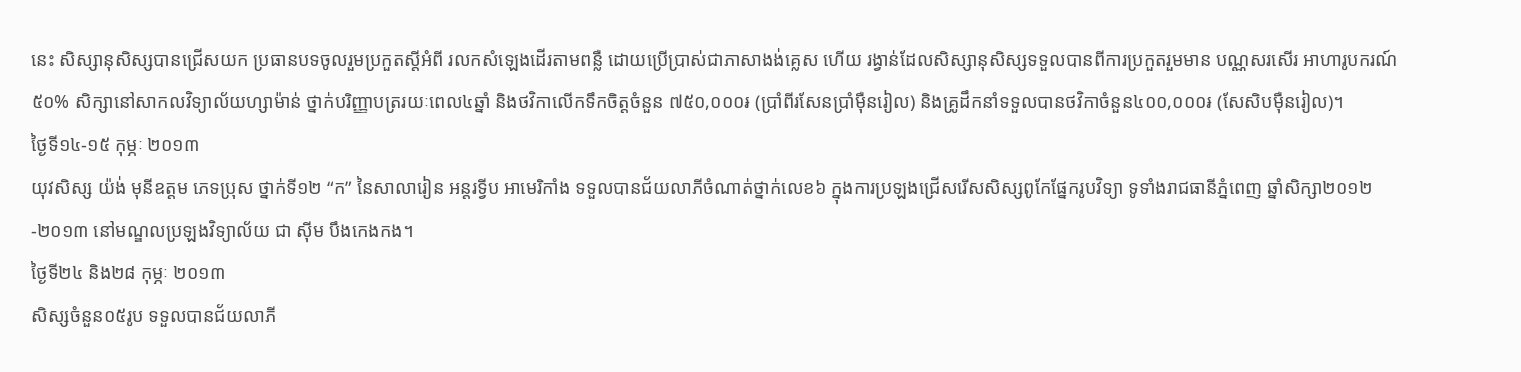នេះ សិស្សានុសិស្សបានជ្រើសយក ប្រធានបទចូលរួមប្រកួតស្តីអំពី រលកសំឡេងដើរតាមពន្លឺ ដោយប្រើប្រាស់ជាភាសាងង់គ្លេស ហើយ រង្វាន់ដែលសិស្សានុសិស្សទទួលបានពីការប្រកួតរួមមាន បណ្ណសរសើរ អាហារូបករណ៍ ៥០% សិក្សានៅសាកលវិទ្យាល័យហ្សាម៉ាន់ ថ្នាក់បរិញ្ញាបត្ររយៈពេល៤ឆ្នាំ និងថវិកាលើកទឹកចិត្តចំនួន ៧៥០,០០០៛ (ប្រាំពីរសែនប្រាំម៉ឺនរៀល) និងគ្រូដឹកនាំទទួលបានថវិកាចំនួន៤០០,០០០៛ (សែសិបម៉ឺនរៀល)។
ថ្ងៃទី១៤-១៥ កុម្ភៈ ២០១៣
យុវសិស្ស យ៉ង់ មុនីឧត្តម ភេទប្រុស ថ្នាក់ទី១២ “ក” នៃសាលារៀន អន្ដរទ្វីប អាមេរិកាំង ទទួលបានជ័យលាភីចំណាត់ថ្នាក់លេខ៦ ក្នុងការប្រឡងជ្រើសរើសសិស្សពូកែផ្នែករូបវិទ្យា ទូទាំងរាជធានីភ្នំពេញ ឆ្នាំសិក្សា២០១២-២០១៣ នៅមណ្ឌលប្រឡងវិទ្យាល័យ ជា ស៊ីម បឹងកេងកង។
ថ្ងៃទី២៤ និង២៨ កុម្ភៈ ២០១៣
សិស្សចំនួន០៥រូប ទទួលបានជ័យលាភី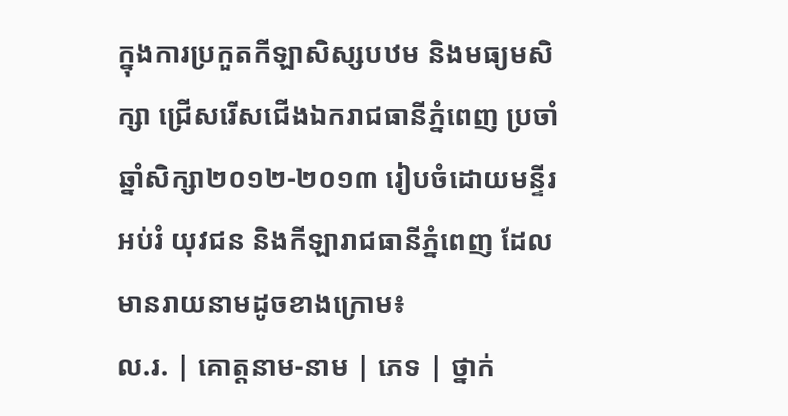ក្នុងការប្រកួតកីឡាសិស្សបឋម និងមធ្យមសិក្សា ជ្រើសរើសជើងឯករាជធានីភ្នំពេញ ប្រចាំឆ្នាំសិក្សា២០១២-២០១៣ រៀបចំដោយមន្ទីរអប់រំ យុវជន និងកីឡារាជធានីភ្នំពេញ ដែលមានរាយនាមដូចខាងក្រោម៖
ល.រ. | គោត្តនាម-នាម | ភេទ | ថ្នាក់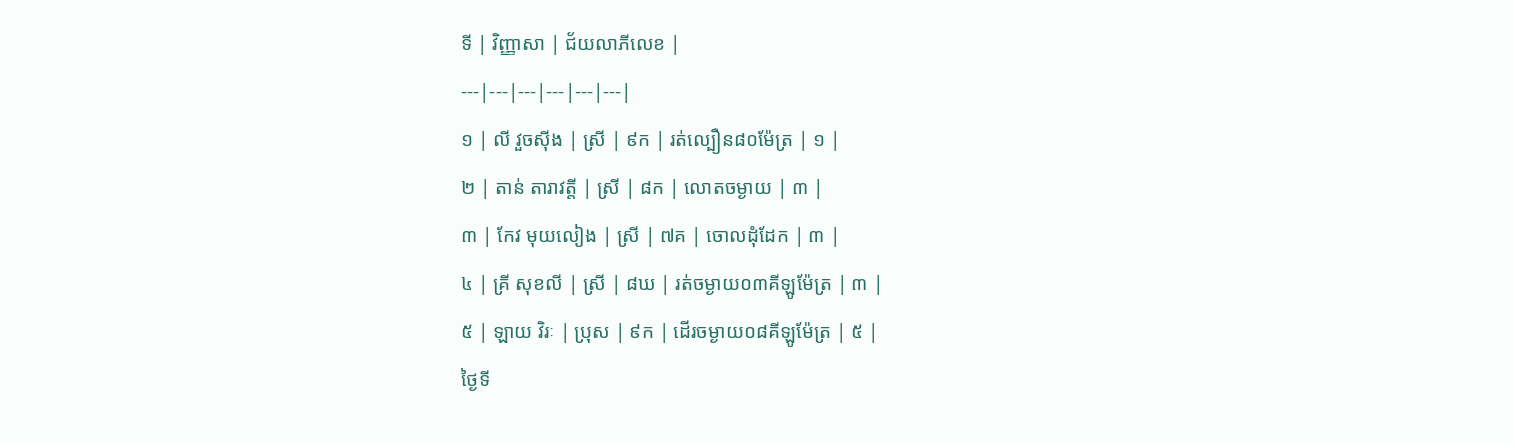ទី | វិញ្ញាសា | ជ័យលាភីលេខ |
---|---|---|---|---|---|
១ | លី វួចស៊ីង | ស្រី | ៩ក | រត់ល្បឿន៨០ម៉ែត្រ | ១ |
២ | តាន់ តារាវត្តី | ស្រី | ៨ក | លោតចម្ងាយ | ៣ |
៣ | កែវ មុយលៀង | ស្រី | ៧គ | ចោលដុំដែក | ៣ |
៤ | គ្រី សុខលី | ស្រី | ៨ឃ | រត់ចម្ងាយ០៣គីឡូម៉ែត្រ | ៣ |
៥ | ឡាយ វិរៈ | ប្រុស | ៩ក | ដើរចម្ងាយ០៨គីឡូម៉ែត្រ | ៥ |
ថ្ងៃទី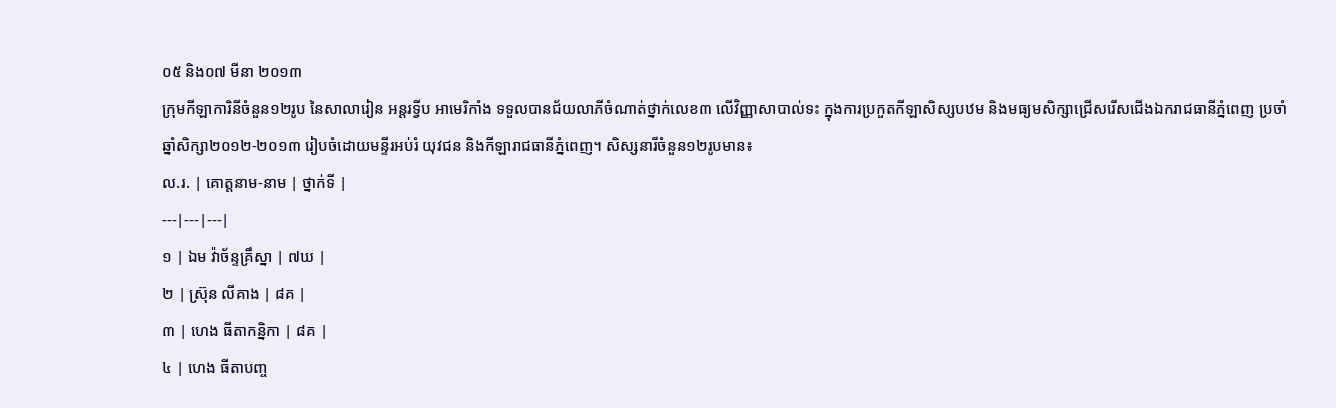០៥ និង០៧ មីនា ២០១៣
ក្រុមកីឡាការិនីចំនួន១២រូប នៃសាលារៀន អន្ដរទ្វីប អាមេរិកាំង ទទួលបានជ័យលាភីចំណាត់ថ្នាក់លេខ៣ លើវិញ្ញាសាបាល់ទះ ក្នុងការប្រកួតកីឡាសិស្សបឋម និងមធ្យមសិក្សាជ្រើសរើសជើងឯករាជធានីភ្នំពេញ ប្រចាំឆ្នាំសិក្សា២០១២-២០១៣ រៀបចំដោយមន្ទីរអប់រំ យុវជន និងកីឡារាជធានីភ្នំពេញ។ សិស្សនារីចំនួន១២រូបមាន៖
ល.រ. | គោត្តនាម-នាម | ថ្នាក់ទី |
---|---|---|
១ | ឯម វ៉ាច័ន្ទគ្រឹស្នា | ៧ឃ |
២ | ស្រ៊ុន លីគាង | ៨គ |
៣ | ហេង ធីតាកនិ្នកា | ៨គ |
៤ | ហេង ធីតាបញ្ច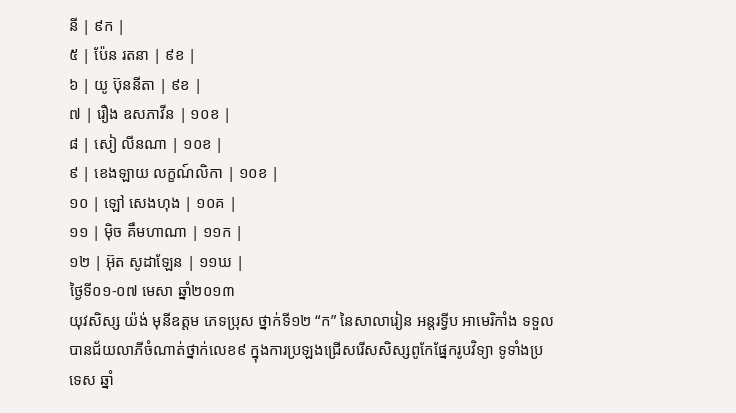នី | ៩ក |
៥ | ប៉ែន រតនា | ៩ខ |
៦ | យូ ប៊ុននីតា | ៩ខ |
៧ | រឿង ឧសភាវីន | ១០ខ |
៨ | សៀ លីនណា | ១០ខ |
៩ | ខេងឡាយ លក្ខណ៍លិកា | ១០ខ |
១០ | ឡៅ សេងហុង | ១០គ |
១១ | ម៉ិច គឹមហាណា | ១១ក |
១២ | អ៊ុត សូដាឡែន | ១១ឃ |
ថ្ងៃទី០១-០៧ មេសា ឆ្នាំ២០១៣
យុវសិស្ស យ៉ង់ មុនីឧត្តម ភេទប្រុស ថ្នាក់ទី១២ “ក” នៃសាលារៀន អន្ដរទ្វីប អាមេរិកាំង ទទួលបានជ័យលាភីចំណាត់ថ្នាក់លេខ៩ ក្នុងការប្រឡងជ្រើសរើសសិស្សពូកែផ្នែករូបវិទ្យា ទូទាំងប្រទេស ឆ្នាំ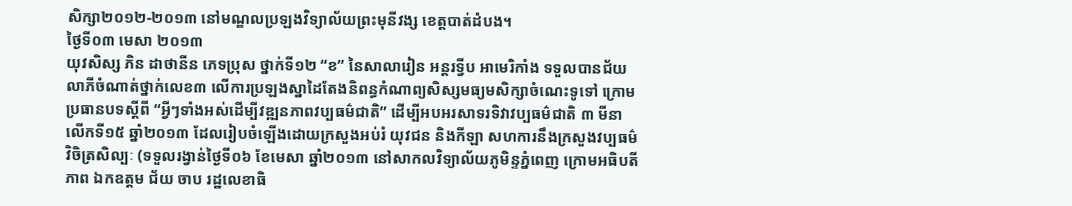សិក្សា២០១២-២០១៣ នៅមណ្ឌលប្រឡងវិទ្យាល័យព្រះមុនីវង្ស ខេត្តបាត់ដំបង។
ថ្ងៃទី០៣ មេសា ២០១៣
យុវសិស្ស ភិន ដាថានីន ភេទប្រុស ថ្នាក់ទី១២ “ខ” នៃសាលារៀន អន្ដរទ្វីប អាមេរិកាំង ទទួលបានជ័យលាភីចំណាត់ថ្នាក់លេខ៣ លើការប្រឡងស្នាដៃតែងនិពន្ធកំណាព្យសិស្សមធ្យមសិក្សាចំណេះទូទៅ ក្រោមប្រធានបទស្តីពី “អ្វីៗទាំងអស់ដើម្បីវឌ្ឍនភាពវប្បធម៌ជាតិ” ដើម្បីអបអរសាទរទិវាវប្បធម៌ជាតិ ៣ មីនា លើកទី១៥ ឆ្នាំ២០១៣ ដែលរៀបចំឡើងដោយក្រសួងអប់រំ យុវជន និងកីឡា សហការនឹងក្រសួងវប្បធម៌វិចិត្រសិល្បៈ (ទទួលរង្វាន់ថ្ងៃទី០៦ ខែមេសា ឆ្នាំ២០១៣ នៅសាកលវិទ្យាល័យភូមិន្ទភ្នំពេញ ក្រោមអធិបតីភាព ឯកឧត្តម ជ័យ ចាប រដ្ឋលេខាធិ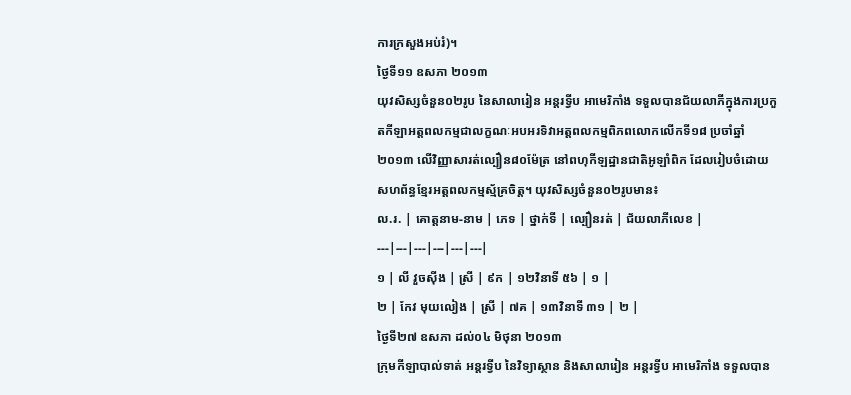ការក្រសួងអប់រំ)។
ថ្ងៃទី១១ ឧសភា ២០១៣
យុវសិស្សចំនួន០២រូប នៃសាលារៀន អន្ដរទ្វីប អាមេរិកាំង ទទួលបានជ័យលាភីក្នុងការប្រកួតកីឡាអត្តពលកម្មជាលក្ខណៈអបអរទិវាអត្តពលកម្មពិភពលោកលើកទី១៨ ប្រចាំឆ្នាំ២០១៣ លើវិញ្ញាសារត់ល្បឿន៨០ម៉ែត្រ នៅពហុកីឡដ្ឋានជាតិអូឡាំពិក ដែលរៀបចំដោយសហព័ន្ធខ្មែរអត្តពលកម្មស្ម័គ្រចិត្ត។ យុវសិស្សចំនួន០២រូបមាន៖
ល.រ. | គោត្តនាម-នាម | ភេទ | ថ្នាក់ទី | ល្បឿនរត់ | ជ័យលាភីលេខ |
---|---|---|---|---|---|
១ | លី វួចស៊ីង | ស្រី | ៩ក | ១២វិនាទី ៥៦ | ១ |
២ | កែវ មុយលៀង | ស្រី | ៧គ | ១៣វិនាទី ៣១ | ២ |
ថ្ងៃទី២៧ ឧសភា ដល់០៤ មិថុនា ២០១៣
ក្រុមកីឡាបាល់ទាត់ អន្តរទ្វីប នៃវិទ្យាស្ថាន និងសាលារៀន អន្តរទ្វីប អាមេរិកាំង ទទួលបាន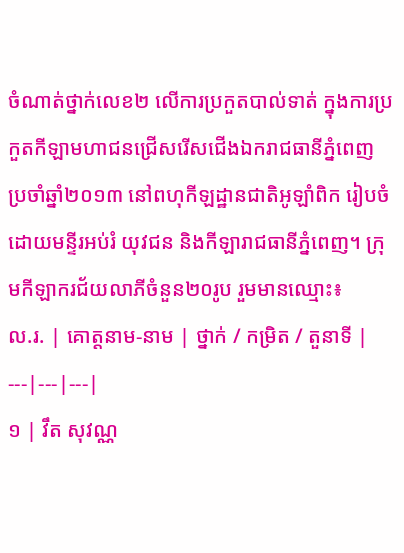ចំណាត់ថ្នាក់លេខ២ លើការប្រកួតបាល់ទាត់ ក្នុងការប្រកួតកីឡាមហាជនជ្រើសរើសជើងឯករាជធានីភ្នំពេញ ប្រចាំឆ្នាំ២០១៣ នៅពហុកីឡដ្ឋានជាតិអូឡាំពិក រៀបចំដោយមន្ទីរអប់រំ យុវជន និងកីឡារាជធានីភ្នំពេញ។ ក្រុមកីឡាករជ័យលាភីចំនួន២០រូប រួមមានឈ្មោះ៖
ល.រ. | គោត្តនាម-នាម | ថ្នាក់ / កម្រិត / តួនាទី |
---|---|---|
១ | វឹត សុវណ្ណ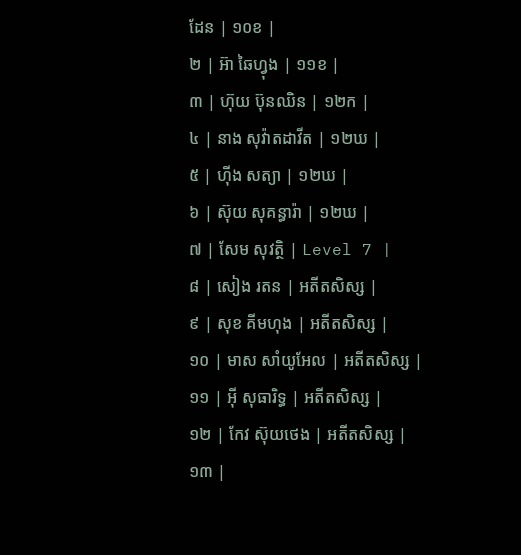ដែន | ១០ខ |
២ | អ៊ា ឆៃហ្វុង | ១១ខ |
៣ | ហ៊ុយ ប៊ុនឈិន | ១២ក |
៤ | នាង សុវ៉ាតដាវីត | ១២ឃ |
៥ | ហ៊ីង សត្យា | ១២ឃ |
៦ | ស៊ុយ សុគន្ធារ៉ា | ១២ឃ |
៧ | សែម សុវត្ថិ | Level 7 |
៨ | សៀង រតន | អតីតសិស្ស |
៩ | សុខ គីមហុង | អតីតសិស្ស |
១០ | មាស សាំយូអែល | អតីតសិស្ស |
១១ | អ៊ី សុធារិទ្ធ | អតីតសិស្ស |
១២ | កែវ ស៊ុយថេង | អតីតសិស្ស |
១៣ |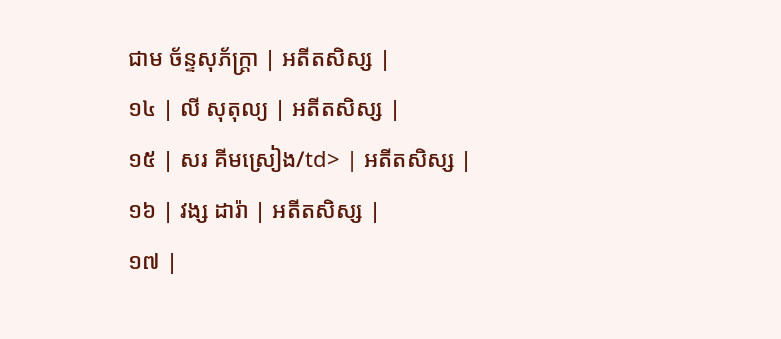ជាម ច័ន្ទសុភ័ក្រ្តា | អតីតសិស្ស |
១៤ | លី សុតុល្យ | អតីតសិស្ស |
១៥ | សរ គីមស្រៀង/td> | អតីតសិស្ស |
១៦ | វង្ស ដារ៉ា | អតីតសិស្ស |
១៧ |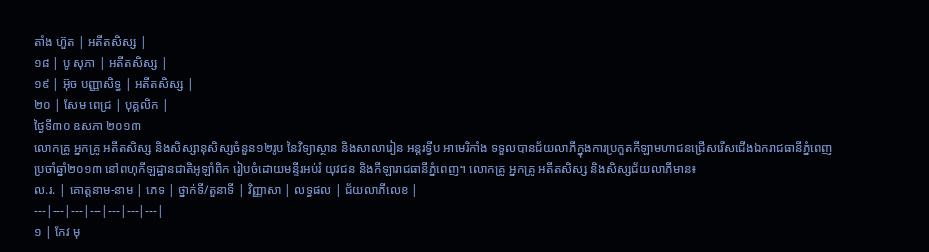តាំង ហ៊ួត | អតីតសិស្ស |
១៨ | បូ សុភា | អតីតសិស្ស |
១៩ | អ៊ុច បញ្ញាសិទ្ធ | អតីតសិស្ស |
២០ | សែម ពេជ្រ | បុគ្គលិក |
ថ្ងៃទី៣០ ឧសភា ២០១៣
លោកគ្រូ អ្នកគ្រូ អតីតសិស្ស និងសិស្សានុសិស្សចំនួន១២រូប នៃវិទ្យាស្ថាន និងសាលារៀន អន្ដរទ្វីប អាមេរិកាំង ទទួលបានជ័យលាភីក្នុងការប្រកួតកីឡាមហាជនជ្រើសរើសជើងឯករាជធានីភ្នំពេញ ប្រចាំឆ្នាំ២០១៣ នៅពហុកីឡដ្ឋានជាតិអូឡាំពិក រៀបចំដោយមន្ទីរអប់រំ យុវជន និងកីឡារាជធានីភ្នំពេញ។ លោកគ្រូ អ្នកគ្រូ អតីតសិស្ស និងសិស្សជ័យលាភីមាន៖
ល.រ. | គោត្តនាម-នាម | ភេទ | ថ្នាក់ទី/តួនាទី | វិញ្ញាសា | លទ្ធផល | ជ័យលាភីលេខ |
---|---|---|---|---|---|---|
១ | កែវ មុ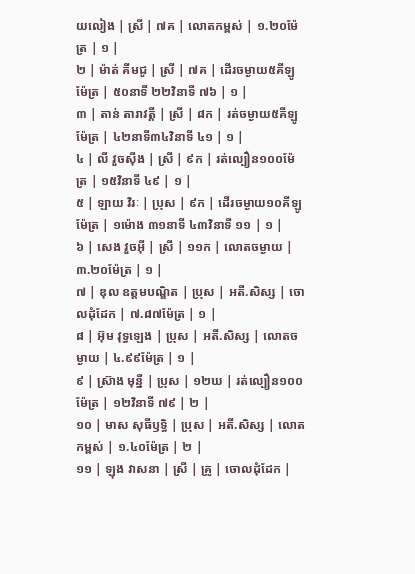យលៀង | ស្រី | ៧គ | លោតកម្ពស់ | ១.២០ម៉ែត្រ | ១ |
២ | ម៉ាត់ គីមជូ | ស្រី | ៧គ | ដើរចម្ងាយ៥គីឡូម៉ែត្រ | ៥០នាទី ២២វិនាទី ៧៦ | ១ |
៣ | តាន់ តារាវត្តី | ស្រី | ៨ក | រត់ចម្ងាយ៥គីឡូម៉ែត្រ | ៤២នាទី៣៤វិនាទី ៤១ | ១ |
៤ | លី វួចស៊ីង | ស្រី | ៩ក | រត់ល្បឿន១០០ម៉ែត្រ | ១៥វិនាទី ៤៩ | ១ |
៥ | ឡាយ វិរៈ | ប្រុស | ៩ក | ដើរចម្ងាយ១០គីឡូម៉ែត្រ | ១ម៉ោង ៣១នាទី ៤៣វិនាទី ១១ | ១ |
៦ | សេង វួចអ៊ី | ស្រី | ១១ក | លោតចម្ងាយ | ៣.២០ម៉ែត្រ | ១ |
៧ | ឌុល ឧត្តមបណ្ឌិត | ប្រុស | អតី.សិស្ស | ចោលដុំដែក | ៧.៨៧ម៉ែត្រ | ១ |
៨ | អ៊ុម វុទ្ធឡេង | ប្រុស | អតី.សិស្ស | លោតចម្ងាយ | ៤.៩៩ម៉ែត្រ | ១ |
៩ | ស៊្រាង មុន្នី | ប្រុស | ១២ឃ | រត់ល្បឿន១០០ម៉ែត្រ | ១២វិនាទី ៧៩ | ២ |
១០ | មាស សុធីឫទ្ធិ | ប្រុស | អតី.សិស្ស | លោតកម្ពស់ | ១.៤០ម៉ែត្រ | ២ |
១១ | ឡុង វាសនា | ស្រី | គ្រូ | ចោលដុំដែក |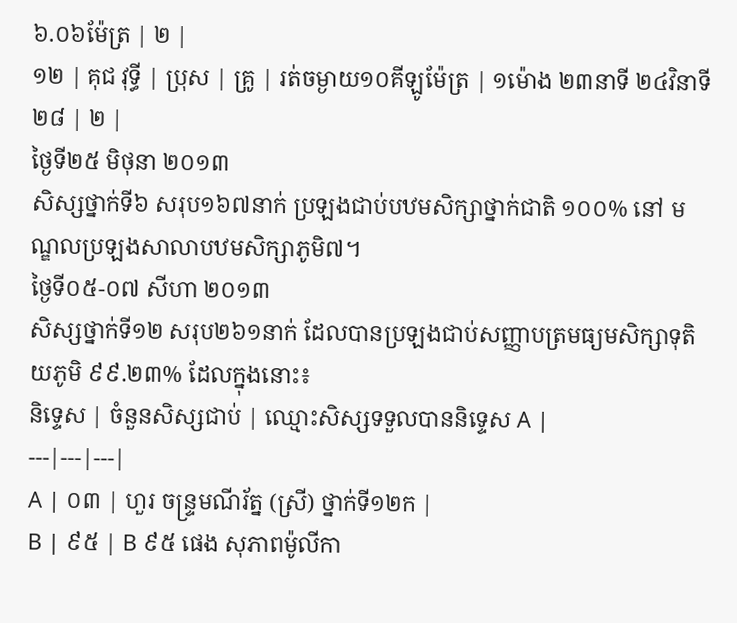៦.០៦ម៉ែត្រ | ២ |
១២ | គុជ វុទ្ធី | ប្រុស | គ្រូ | រត់ចម្ងាយ១០គីឡូម៉ែត្រ | ១ម៉ោង ២៣នាទី ២៤វិនាទី ២៨ | ២ |
ថ្ងៃទី២៥ មិថុនា ២០១៣
សិស្សថ្នាក់ទី៦ សរុប១៦៧នាក់ ប្រឡងជាប់បឋមសិក្សាថ្នាក់ជាតិ ១០០% នៅ មណ្ឌលប្រឡងសាលាបឋមសិក្សាភូមិ៧។
ថ្ងៃទី០៥-០៧ សីហា ២០១៣
សិស្សថ្នាក់ទី១២ សរុប២៦១នាក់ ដែលបានប្រឡងជាប់សញ្ញាបត្រមធ្យមសិក្សាទុតិយភូមិ ៩៩.២៣% ដែលក្នុងនោះ៖
និទ្ទេស | ចំនួនសិស្សជាប់ | ឈ្មោះសិស្សទទួលបាននិទ្ទេស A |
---|---|---|
A | ០៣ | ហួរ ចន្រ្ទមណីរ័ត្ន (ស្រី) ថ្នាក់ទី១២ក |
B | ៩៥ | B ៩៥ ផេង សុភាពម៉ូលីកា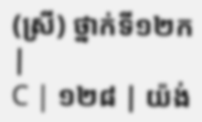(ស្រី) ថ្នាក់ទី១២ក |
C | ១២៨ | យ៉ង់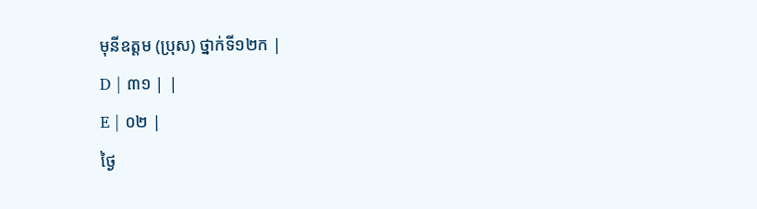មុនីឧត្តម (ប្រុស) ថ្នាក់ទី១២ក |
D | ៣១ | |
E | ០២ |
ថ្ងៃ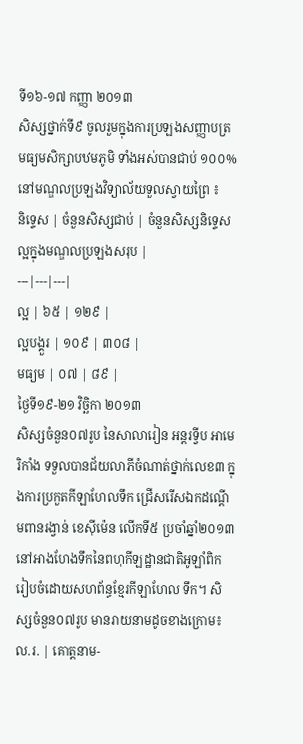ទី១៦-១៧ កញ្ញា ២០១៣
សិស្សថ្នាក់ទី៩ ចូលរួមក្នុងការប្រឡងសញ្ញាបត្រមធ្យមសិក្សាបឋមភូមិ ទាំងអស់បានជាប់ ១០០% នៅមណ្ឌលប្រឡងវិទ្យាល័យទួលស្វាយព្រៃ ៖
និទ្ទេស | ចំនួនសិស្សជាប់ | ចំនួនសិស្សនិទ្ទេសល្អក្នុងមណ្ឌលប្រឡងសរុប |
---|---|---|
ល្អ | ៦៥ | ១២៩ |
ល្អបង្គួរ | ១០៩ | ៣០៨ |
មធ្យម | ០៧ | ៨៩ |
ថ្ងៃទី១៩-២១ វិច្ឆិកា ២០១៣
សិស្សចំនួន០៧រូប នៃសាលារៀន អន្ដរទ្វីប អាមេរិកាំង ទទួលបានជ័យលាភីចំណាត់ថ្នាក់លេខ៣ ក្នុងការប្រកួតកីឡាហែលទឹក ជ្រើសរើសឯកដណ្តើមពានរង្វាន់ ខេស៊ីម៉េន លើកទី៥ ប្រចាំឆ្នាំ២០១៣ នៅអាងហែងទឹកនៃពហុកីឡដ្ឋានជាតិអូឡាំពិក រៀបចំដោយសហព័ន្ធខ្មែរកីឡាហែល ទឹក។ សិស្សចំនួន០៧រូប មានរាយនាមដូចខាងក្រោម៖
ល.រ. | គោត្តនាម-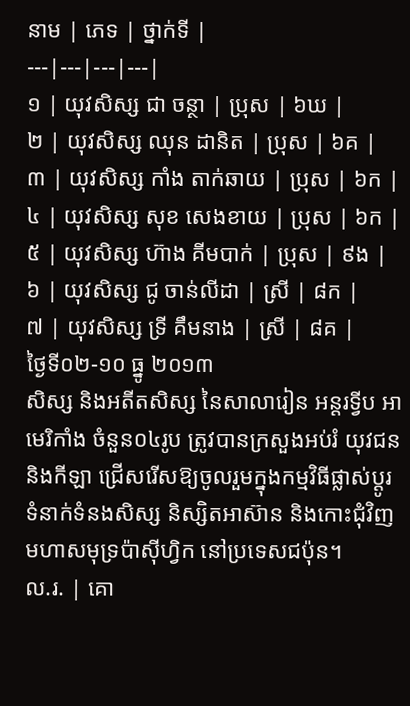នាម | ភេទ | ថ្នាក់ទី |
---|---|---|---|
១ | យុវសិស្ស ជា ចន្ថា | ប្រុស | ៦ឃ |
២ | យុវសិស្ស ឈុន ដានិត | ប្រុស | ៦គ |
៣ | យុវសិស្ស កាំង តាក់ឆាយ | ប្រុស | ៦ក |
៤ | យុវសិស្ស សុខ សេងខាយ | ប្រុស | ៦ក |
៥ | យុវសិស្ស ហ៊ាង គីមបាក់ | ប្រុស | ៩ង |
៦ | យុវសិស្ស ជូ ចាន់លីដា | ស្រី | ៨ក |
៧ | យុវសិស្ស ទ្រី គឹមនាង | ស្រី | ៨គ |
ថ្ងៃទី០២-១០ ធ្នូ ២០១៣
សិស្ស និងអតីតសិស្ស នៃសាលារៀន អន្ដរទ្វីប អាមេរិកាំង ចំនួន០៤រូប ត្រូវបានក្រសួងអប់រំ យុវជន និងកីឡា ជ្រើសរើសឱ្យចូលរួមក្នុងកម្មវិធីផ្លាស់ប្តូរទំនាក់ទំនងសិស្ស និស្សិតអាស៊ាន និងកោះជុំវិញមហាសមុទ្រប៉ាស៊ីហ្វិក នៅប្រទេសជប៉ុន។
ល.រ. | គោ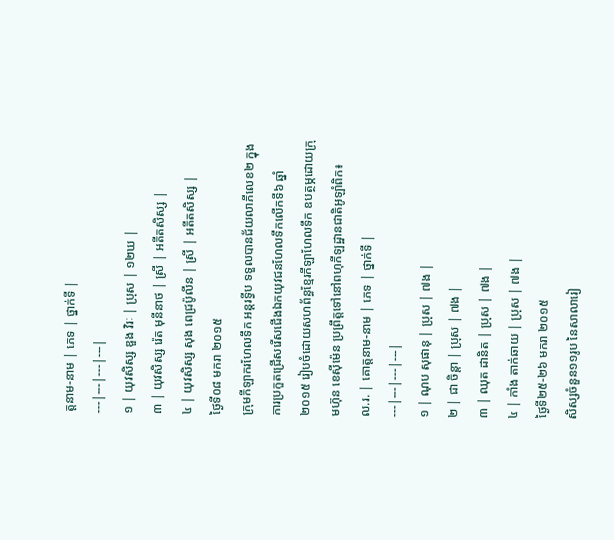ត្តនាម-នាម | ភេទ | ថ្នាក់ទី |
---|---|---|---|
១ | យុវសិស្ស ឌួង វិរៈ | ប្រុស | ១២ឃ |
៣ | យុវសិស្ស រ៉េត មុនីនាថ | ស្រី | អតីតសិស្ស |
៤ | យុវសិស្ស សុង ពេជ្រប៉ូលីន | ស្រី | អតីតសិស្ស |
ថ្ងៃទី០៨ មករា ២០១៥
ក្រុមកីឡាករហែលទឹក អន្ដរទ្វីប ទទួលបានជ័យលាភីលេខ២ ក្នុងការប្រកួតជ្រើសរើសជើងឯកយុវជនហែលទឹកលើកទី៦ ឆ្នាំ២០១៥ រៀបចំដោយសហព័ន្ធខ្មែរកីឡាហែលទឹក ឧបត្ថម្ភដោយក្រុមហ៊ុន ខេស៊ីម៉េន ប្រព្រឹត្តទៅនៅពហុកីឡដ្ឋានជាតិអូឡាំពិក៖
ល.រ. | គោត្តនាម-នាម | ភេទ | ថ្នាក់ទី |
---|---|---|---|
១ | ណុប សុផានុ | ប្រុស | ៧ង |
២ | ជា ចិន្តា | ប្រុស | ៧ង |
៣ | ឈុត ដានិត | ប្រុស | ៧ង |
៤ | កាំង តាក់ឆាយ | ប្រុស | ៧ង |
ថ្ងៃទី២៥-២៦ មករា ២០១៥
សិស្សចំនួន១១រូប នៃសាលារៀ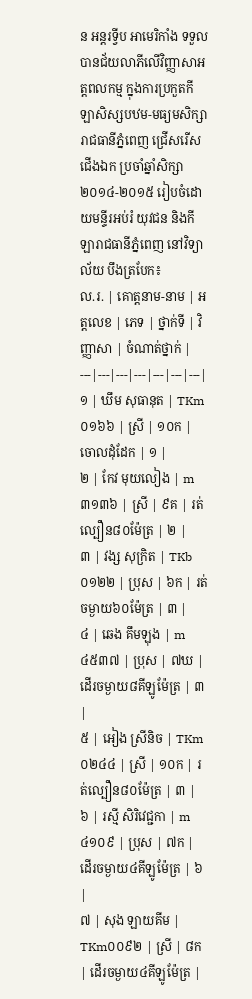ន អន្ដរទ្វីប អាមេរិកាំង ទទួលបានជ័យលាភីលើវិញ្ញាសាអត្តពលកម្ម ក្នុងការប្រកួតកីឡាសិស្សបឋម-មធ្យមសិក្សារាជធានីភ្នំពេញ ជ្រើសរើសជើងឯក ប្រចាំឆ្នាំសិក្សា២០១៤-២០១៥ រៀបចំដោយមន្ទីរអប់រំ យុវជន និងកីឡារាជធានីភ្នំពេញ នៅវិទ្យាល័យ បឹងត្របែក៖
ល.រ. | គោត្តនាម-នាម | អត្តលេខ | ភេទ | ថ្នាក់ទី | វិញ្ញាសា | ចំណាត់ថ្នាក់ |
---|---|---|---|---|---|---|
១ | ឃឹម សុធានុត | TKm០១៦៦ | ស្រី | ១០ក | ចោលដុំដែក | ១ |
២ | កែវ មុយលៀង | m៣១៣៦ | ស្រី | ៩គ | រត់ល្បឿន៨០ម៉ែត្រ | ២ |
៣ | វង្ស សុក្រិត | TKb០១២២ | ប្រុស | ៦ក | រត់ចម្ងាយ៦០ម៉ែត្រ | ៣ |
៤ | ឆេង គឹមឡុង | m៤៥៣៧ | ប្រុស | ៧ឃ | ដើរចម្ងាយ៨គីឡូម៉ែត្រ | ៣ |
៥ | អៀង ស្រីនិច | TKm០២៤៤ | ស្រី | ១០ក | រត់ល្បឿន៨០ម៉ែត្រ | ៣ |
៦ | រស្មី សិរិវេជ្ជកា | m៤១០៩ | ប្រុស | ៧ក | ដើរចម្ងាយ៤គីឡូម៉ែត្រ | ៦ |
៧ | សុង ឡាយគីម | TKm០០៩២ | ស្រី | ៨ក | ដើរចម្ងាយ៤គីឡូម៉ែត្រ |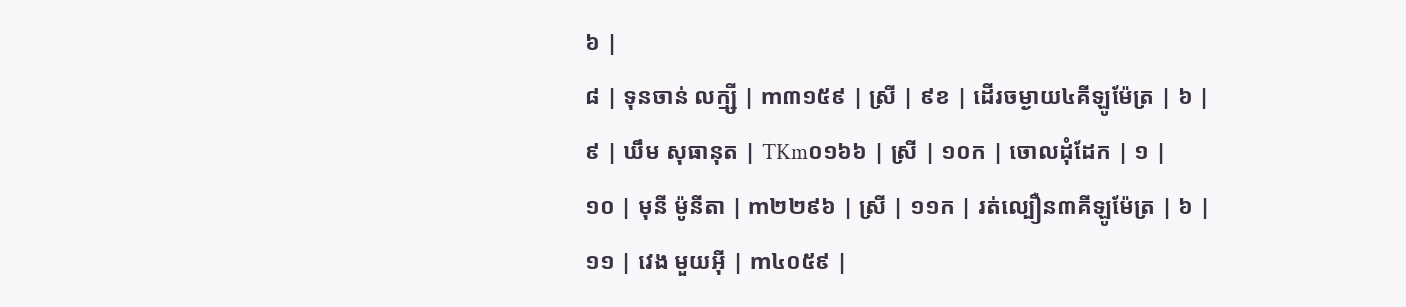៦ |
៨ | ទុនចាន់ លក្ម្សី | m៣១៥៩ | ស្រី | ៩ខ | ដើរចម្ងាយ៤គីឡូម៉ែត្រ | ៦ |
៩ | ឃឹម សុធានុត | TKm០១៦៦ | ស្រី | ១០ក | ចោលដុំដែក | ១ |
១០ | មុនី ម៉ូនីតា | m២២៩៦ | ស្រី | ១១ក | រត់ល្បឿន៣គីឡូម៉ែត្រ | ៦ |
១១ | វេង មួយអ៊ី | m៤០៥៩ |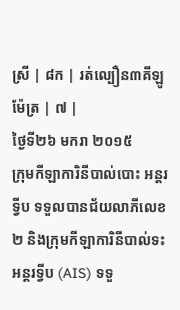ស្រី | ៨ក | រត់ល្បឿន៣គីឡូម៉ែត្រ | ៧ |
ថ្ងៃទី២៦ មករា ២០១៥
ក្រុមកីឡាការិនីបាល់បោះ អន្ដរទ្វីប ទទួលបានជ័យលាភីលេខ២ និងក្រុមកីឡាការិនីបាល់ទះ អន្ដរទ្វីប (AIS) ទទួ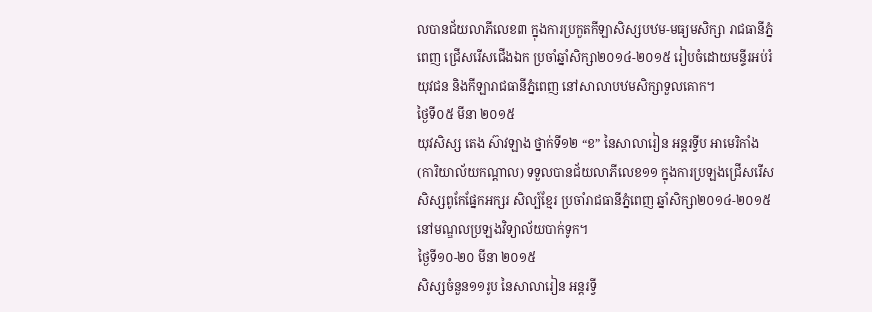លបានជ័យលាភីលេខ៣ ក្នុងការប្រកួតកីឡាសិស្សបឋម-មធ្យមសិក្សា រាជធានីភ្នំពេញ ជ្រើសរើសជើងឯក ប្រចាំឆ្នាំសិក្សា២០១៤-២០១៥ រៀបចំដោយមន្ទីរអប់រំ យុវជន និងកីឡារាជធានីភ្នំពេញ នៅសាលាបឋមសិក្សាទួលគោក។
ថ្ងៃទី០៥ មីនា ២០១៥
យុវសិស្ស តេង ស៊ាវឡាង ថ្នាក់ទី១២ “ខ” នៃសាលារៀន អន្ដរទ្វីប អាមេរិកាំង (ការិយាល័យកណ្តាល) ទទួលបានជ័យលាភីលេខ១១ ក្នុងការប្រឡងជ្រើសរើស សិស្សពូកែផ្នែកអក្សរ សិល្ប៍ខ្មែរ ប្រចាំរាជធានីភ្នំពេញ ឆ្នាំសិក្សា២០១៤-២០១៥ នៅមណ្ឌលប្រឡងវិទ្យាល័យបាក់ទូក។
ថ្ងៃទី១០-២០ មីនា ២០១៥
សិស្សចំនួន១១រូប នៃសាលារៀន អន្ដរទ្វី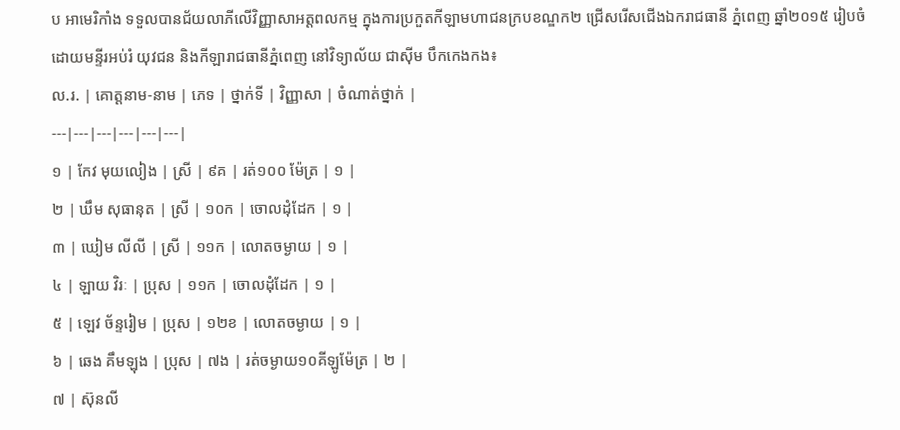ប អាមេរិកាំង ទទួលបានជ័យលាភីលើវិញ្ញាសាអត្តពលកម្ម ក្នុងការប្រកួតកីឡាមហាជនក្របខណ្ឌក២ ជ្រើសរើសជើងឯករាជធានី ភ្នំពេញ ឆ្នាំ២០១៥ រៀបចំដោយមន្ទីរអប់រំ យុវជន និងកីឡារាជធានីភ្នំពេញ នៅវិទ្យាល័យ ជាស៊ីម បឹកកេងកង៖
ល.រ. | គោត្តនាម-នាម | ភេទ | ថ្នាក់ទី | វិញ្ញាសា | ចំណាត់ថ្នាក់ |
---|---|---|---|---|---|
១ | កែវ មុយលៀង | ស្រី | ៩គ | រត់១០០ ម៉ែត្រ | ១ |
២ | ឃឹម សុធានុត | ស្រី | ១០ក | ចោលដុំដែក | ១ |
៣ | ឃៀម លីលី | ស្រី | ១១ក | លោតចម្ងាយ | ១ |
៤ | ឡាយ វិរៈ | ប្រុស | ១១ក | ចោលដុំដែក | ១ |
៥ | ឡេវ ច័ន្ទរៀម | ប្រុស | ១២ខ | លោតចម្ងាយ | ១ |
៦ | ឆេង គឹមឡុង | ប្រុស | ៧ង | រត់ចម្ងាយ១០គីឡូម៉ែត្រ | ២ |
៧ | ស៊ុនលី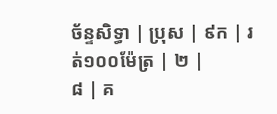ច័ន្ទសិទ្ធា | ប្រុស | ៩ក | រត់១០០ម៉ែត្រ | ២ |
៨ | គ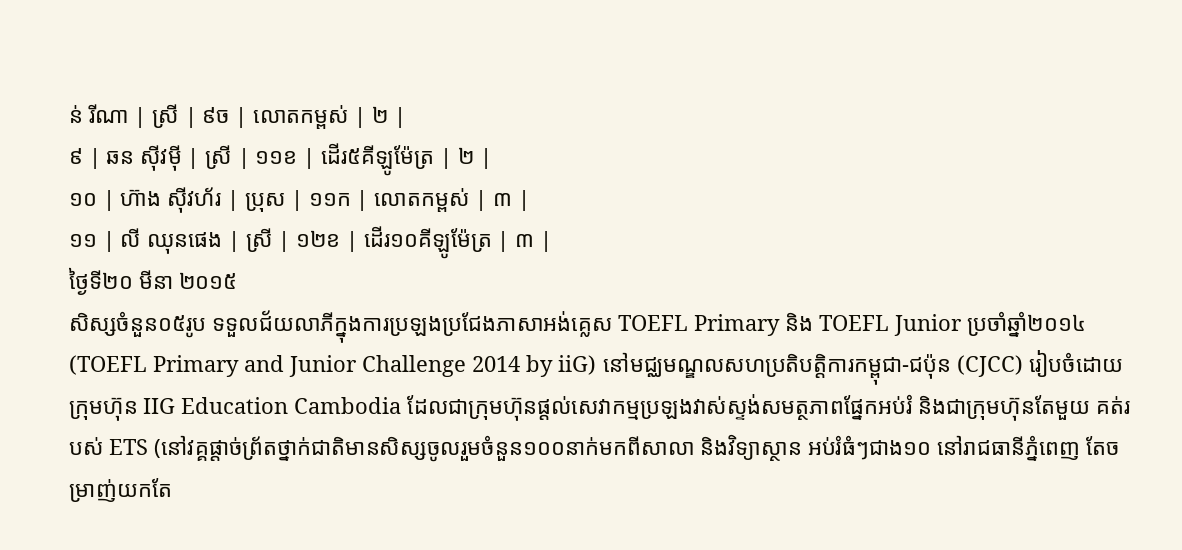ន់ រីណា | ស្រី | ៩ច | លោតកម្ពស់ | ២ |
៩ | ឆន ស៊ីវម៉ី | ស្រី | ១១ខ | ដើរ៥គីឡូម៉ែត្រ | ២ |
១០ | ហ៊ាង ស៊ីវហ័រ | ប្រុស | ១១ក | លោតកម្ពស់ | ៣ |
១១ | លី ឈុនផេង | ស្រី | ១២ខ | ដើរ១០គីឡូម៉ែត្រ | ៣ |
ថ្ងៃទី២០ មីនា ២០១៥
សិស្សចំនួន០៥រូប ទទួលជ័យលាភីក្នុងការប្រឡងប្រជែងភាសាអង់គ្លេស TOEFL Primary និង TOEFL Junior ប្រចាំឆ្នាំ២០១៤ (TOEFL Primary and Junior Challenge 2014 by iiG) នៅមជ្ឈមណ្ឌលសហប្រតិបត្តិការកម្ពុជា-ជប៉ុន (CJCC) រៀបចំដោយក្រុមហ៊ុន IIG Education Cambodia ដែលជាក្រុមហ៊ុនផ្ដល់សេវាកម្មប្រឡងវាស់ស្ទង់សមត្ថភាពផ្នែកអប់រំ និងជាក្រុមហ៊ុនតែមួយ គត់របស់ ETS (នៅវគ្គផ្ដាច់ព្រ័តថ្នាក់ជាតិមានសិស្សចូលរួមចំនួន១០០នាក់មកពីសាលា និងវិទ្យាស្ថាន អប់រំធំៗជាង១០ នៅរាជធានីភ្នំពេញ តែចម្រាញ់យកតែ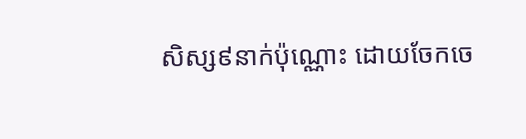សិស្ស៩នាក់ប៉ុណ្ណោះ ដោយចែកចេ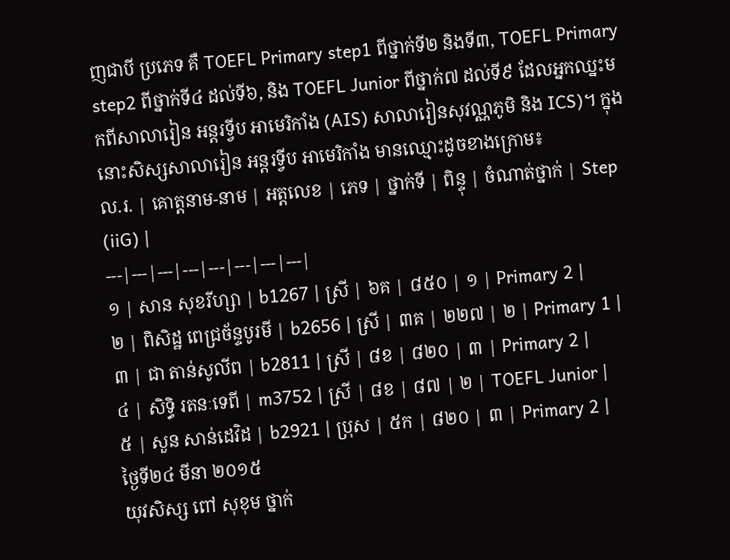ញជាបី ប្រភេទ គឺ TOEFL Primary step1 ពីថ្នាក់ទី២ និងទី៣, TOEFL Primary step2 ពីថ្នាក់ទី៤ ដល់ទី៦, និង TOEFL Junior ពីថ្នាក់៧ ដល់ទី៩ ដែលអ្នកឈ្នះមកពីសាលារៀន អន្តរទ្វីប អាមេរិកាំង (AIS) សាលារៀនសុវណ្ណភូមិ និង ICS)។ ក្នុងនោះសិស្សសាលារៀន អន្តរទ្វីប អាមេរិកាំង មានឈ្មោះដូចខាងក្រោម៖
ល.រ. | គោត្តនាម-នាម | អត្តលេខ | ភេទ | ថ្នាក់ទី | ពិន្ទុ | ចំណាត់ថ្នាក់ | Step (iiG) |
---|---|---|---|---|---|---|---|
១ | សាន សុខរីហ្សា | b1267 | ស្រី | ៦គ | ៨៥០ | ១ | Primary 2 |
២ | ពិសិដ្ឋ ពេជ្រច័ន្ទបូរមី | b2656 | ស្រី | ៣គ | ២២៧ | ២ | Primary 1 |
៣ | ជា តាន់សូលីព | b2811 | ស្រី | ៨ខ | ៨២០ | ៣ | Primary 2 |
៤ | សិទ្ធិ រតនៈទេពី | m3752 | ស្រី | ៨ខ | ៨៧ | ២ | TOEFL Junior |
៥ | សួន សាន់ដេវិដ | b2921 | ប្រុស | ៥ក | ៨២០ | ៣ | Primary 2 |
ថ្ងៃទី២៤ មីនា ២០១៥
យុវសិស្ស ពៅ សុខុម ថ្នាក់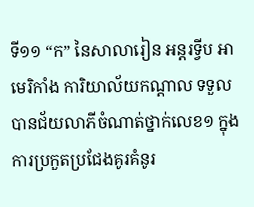ទី១១ “ក” នៃសាលារៀន អន្តរទ្វីប អាមេរិកាំង ការិយាល័យកណ្តាល ទទួលបានជ័យលាភីចំណាត់ថ្នាក់លេខ១ ក្នុងការប្រកួតប្រជែងគូរគំនូរ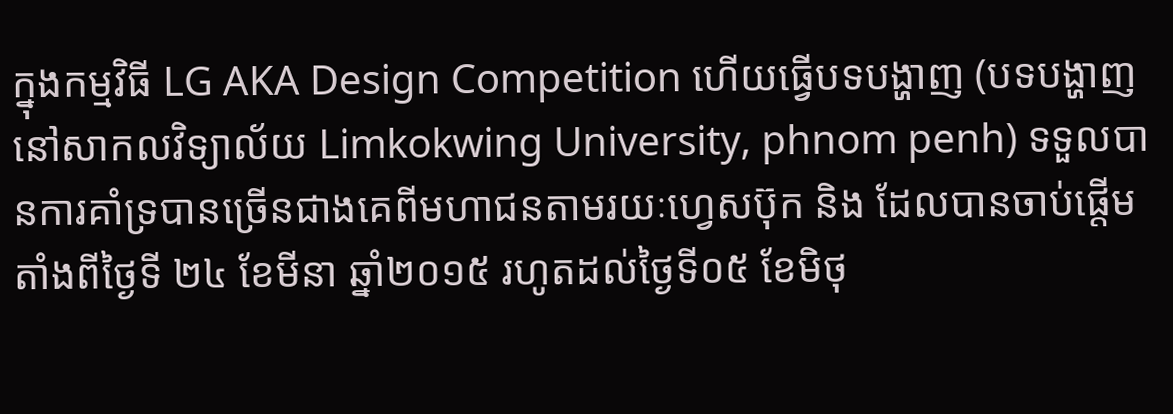ក្នុងកម្មវិធី LG AKA Design Competition ហើយធ្វើបទបង្ហាញ (បទបង្ហាញនៅសាកលវិទ្យាល័យ Limkokwing University, phnom penh) ទទួលបានការគាំទ្របានច្រើនជាងគេពីមហាជនតាមរយៈហ្វេសប៊ុក និង ដែលបានចាប់ផ្តើមតាំងពីថ្ងៃទី ២៤ ខែមីនា ឆ្នាំ២០១៥ រហូតដល់ថ្ងៃទី០៥ ខែមិថុ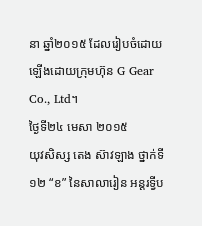នា ឆ្នាំ២០១៥ ដែលរៀបចំដោយឡើងដោយក្រុមហ៊ុន G Gear Co., Ltd។
ថ្ងៃទី២៤ មេសា ២០១៥
យុវសិស្ស តេង ស៊ាវឡាង ថ្នាក់ទី១២ “ខ” នៃសាលារៀន អន្ដរទ្វីប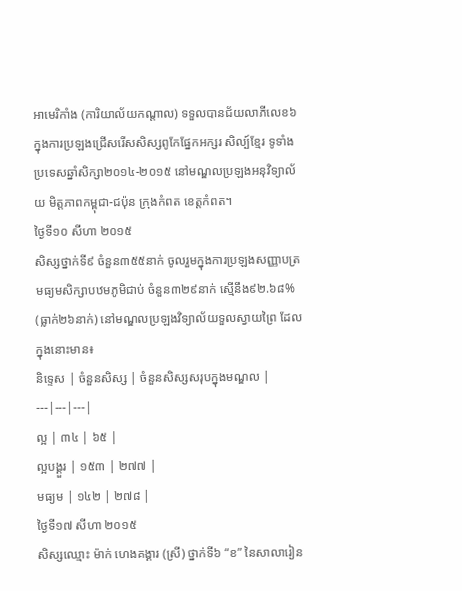អាមេរិកាំង (ការិយាល័យកណ្តាល) ទទួលបានជ័យលាភីលេខ៦ ក្នុងការប្រឡងជ្រើសរើសសិស្សពូកែផ្នែកអក្សរ សិល្ប៍ខ្មែរ ទូទាំងប្រទេសឆ្នាំសិក្សា២០១៤-២០១៥ នៅមណ្ឌលប្រឡងអនុវិទ្យាល័យ មិត្តភាពកម្ពុជា-ជប៉ុន ក្រុងកំពត ខេត្តកំពត។
ថ្ងៃទី១០ សីហា ២០១៥
សិស្សថ្នាក់ទី៩ ចំនួន៣៥៥នាក់ ចូលរួមក្នុងការប្រឡងសញ្ញាបត្រមធ្យមសិក្សាបឋមភូមិជាប់ ចំនួន៣២៩នាក់ ស្មើនឹង៩២.៦៨% (ធ្លាក់២៦នាក់) នៅមណ្ឌលប្រឡងវិទ្យាល័យទួលស្វាយព្រៃ ដែលក្នុងនោះមាន៖
និទ្ទេស | ចំនួនសិស្ស | ចំនួនសិស្សសរុបក្នុងមណ្ឌល |
---|---|---|
ល្អ | ៣៤ | ៦៥ |
ល្អបង្គួរ | ១៥៣ | ២៧៧ |
មធ្យម | ១៤២ | ២៧៨ |
ថ្ងៃទី១៧ សីហា ២០១៥
សិស្សឈ្មោះ ម៉ាក់ ហេងគង្គារ (ស្រី) ថ្នាក់ទី៦ “ខ” នៃសាលារៀន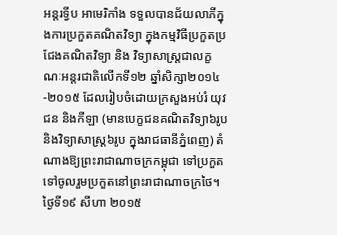អន្តរទ្វីប អាមេរិកាំង ទទួលបានជ័យលាភីក្នុងការប្រកួតគណិតវិទ្យា ក្នុងកម្មវិធីប្រកួតប្រជែងគណិតវិទ្យា និង វិទ្យាសាស្រ្តជាលក្ខណៈអន្តរជាតិលើកទី១២ ឆ្នាំសិក្សា២០១៤-២០១៥ ដែលរៀបចំដោយក្រសួងអប់រំ យុវជន និងកីឡា (មានបេក្ខជនគណិតវិទ្យា៦រូប និងវិទ្យាសាស្រ្ត៦រូប ក្នុងរាជធានីភ្នំពេញ) តំណាងឱ្យព្រះរាជាណាចក្រកម្ពុជា ទៅប្រកួតទៅចូលរួមប្រកួតនៅព្រះរាជាណាចក្រថៃ។
ថ្ងៃទី១៩ សីហា ២០១៥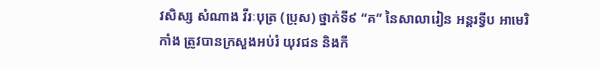វសិស្ស សំណាង វីរៈបុត្រ (ប្រុស) ថ្នាក់ទី៩ “គ” នៃសាលារៀន អន្តរទ្វីប អាមេរិកាំង ត្រូវបានក្រសួងអប់រំ យុវជន និងកី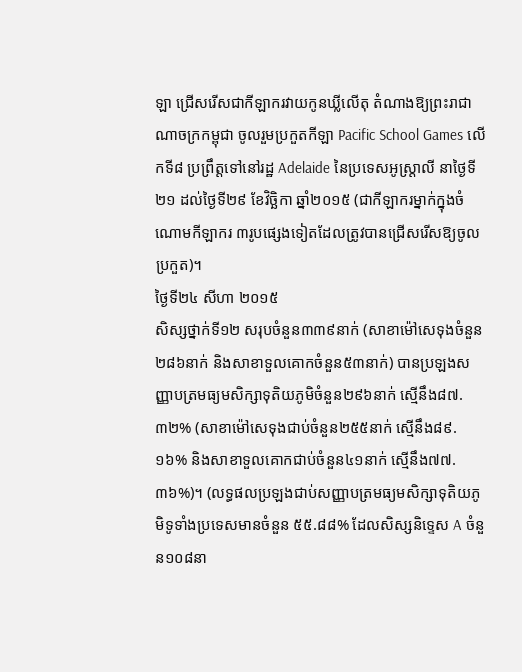ឡា ជ្រើសរើសជាកីឡាករវាយកូនឃ្លីលើតុ តំណាងឱ្យព្រះរាជាណាចក្រកម្ពុជា ចូលរួមប្រកួតកីឡា Pacific School Games លើកទី៨ ប្រព្រឹត្តទៅនៅរដ្ឋ Adelaide នៃប្រទេសអូស្រ្តាលី នាថ្ងៃទី២១ ដល់ថ្ងៃទី២៩ ខែវិច្ឆិកា ឆ្នាំ២០១៥ (ជាកីឡាករម្នាក់ក្នុងចំណោមកីឡាករ ៣រូបផ្សេងទៀតដែលត្រូវបានជ្រើសរើសឱ្យចូលប្រកួត)។
ថ្ងៃទី២៤ សីហា ២០១៥
សិស្សថ្នាក់ទី១២ សរុបចំនួន៣៣៩នាក់ (សាខាម៉ៅសេទុងចំនួន២៨៦នាក់ និងសាខាទួលគោកចំនួន៥៣នាក់) បានប្រឡងសញ្ញាបត្រមធ្យមសិក្សាទុតិយភូមិចំនួន២៩៦នាក់ ស្មើនឹង៨៧.៣២% (សាខាម៉ៅសេទុងជាប់ចំនួន២៥៥នាក់ ស្មើនឹង៨៩.១៦% និងសាខាទួលគោកជាប់ចំនួន៤១នាក់ ស្មើនឹង៧៧.៣៦%)។ (លទ្ធផលប្រឡងជាប់សញ្ញាបត្រមធ្យមសិក្សាទុតិយភូមិទូទាំងប្រទេសមានចំនួន ៥៥.៨៨% ដែលសិស្សនិទ្ទេស A ចំនួន១០៨នា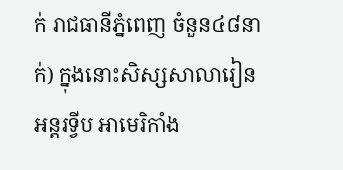ក់ រាជធានីភ្នំពេញ ចំនួន៤៨នាក់) ក្នុងនោះសិស្សសាលារៀន អន្តរទ្វីប អាមេរិកាំង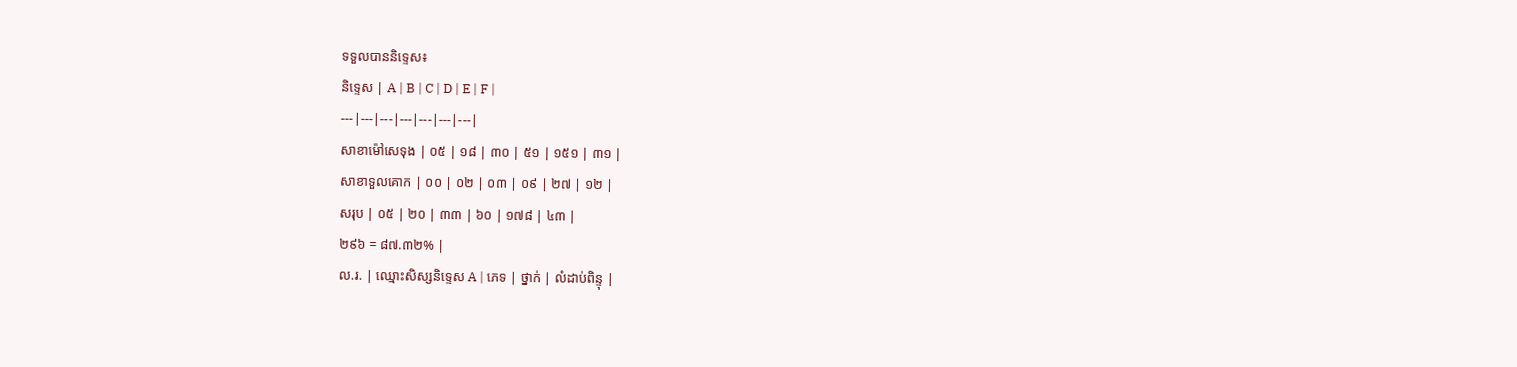ទទួលបាននិទ្ទេស៖
និទ្ទេស | A | B | C | D | E | F |
---|---|---|---|---|---|---|
សាខាម៉ៅសេទុង | ០៥ | ១៨ | ៣០ | ៥១ | ១៥១ | ៣១ |
សាខាទួលគោក | ០០ | ០២ | ០៣ | ០៩ | ២៧ | ១២ |
សរុប | ០៥ | ២០ | ៣៣ | ៦០ | ១៧៨ | ៤៣ |
២៩៦ = ៨៧.៣២% |
ល.រ. | ឈ្មោះសិស្សនិទ្ទេស A | ភេទ | ថ្នាក់ | លំដាប់ពិន្ទុ |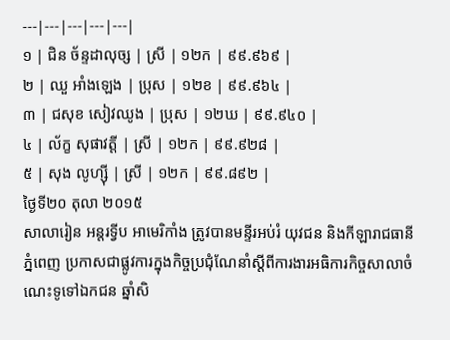---|---|---|---|---|
១ | ជិន ច័ន្ទដាលុច្ស | ស្រី | ១២ក | ៩៩.៩៦៩ |
២ | ឈួ អាំងឡេង | ប្រុស | ១២ខ | ៩៩.៩៦៤ |
៣ | ជសុខ សៀវឈូង | ប្រុស | ១២ឃ | ៩៩.៩៤០ |
៤ | ល័ក្ខ សុផាវត្តី | ស្រី | ១២ក | ៩៩.៩២៨ |
៥ | សុង លូហ្ស៊ី | ស្រី | ១២ក | ៩៩.៨៩២ |
ថ្ងៃទី២០ តុលា ២០១៥
សាលារៀន អន្តរទ្វីប អាមេរិកាំង ត្រូវបានមន្ទីរអប់រំ យុវជន និងកីឡារាជធានីភ្នំពេញ ប្រកាសជាផ្លូវការក្នុងកិច្ចប្រជុំណែនាំស្តីពីការងារអធិការកិច្ចសាលាចំណេះទូទៅឯកជន ឆ្នាំសិ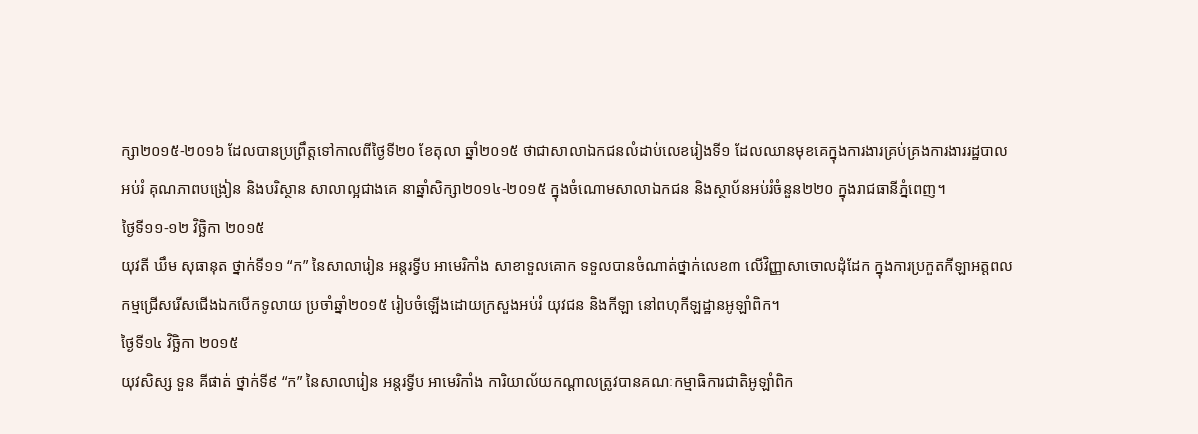ក្សា២០១៥-២០១៦ ដែលបានប្រព្រឹត្តទៅកាលពីថ្ងៃទី២០ ខែតុលា ឆ្នាំ២០១៥ ថាជាសាលាឯកជនលំដាប់លេខរៀងទី១ ដែលឈានមុខគេក្នុងការងារគ្រប់គ្រងការងាររដ្ឋបាលអប់រំ គុណភាពបង្រៀន និងបរិស្ថាន សាលាល្អជាងគេ នាឆ្នាំសិក្សា២០១៤-២០១៥ ក្នុងចំណោមសាលាឯកជន និងស្ថាប័នអប់រំចំនួន២២០ ក្នុងរាជធានីភ្នំពេញ។
ថ្ងៃទី១១-១២ វិច្ឆិកា ២០១៥
យុវតី ឃឹម សុធានុត ថ្នាក់ទី១១ “ក” នៃសាលារៀន អន្តរទ្វីប អាមេរិកាំង សាខាទួលគោក ទទួលបានចំណាត់ថ្នាក់លេខ៣ លើវិញ្ញាសាចោលដុំដែក ក្នុងការប្រកួតកីឡាអត្តពលកម្មជ្រើសរើសជើងឯកបើកទូលាយ ប្រចាំឆ្នាំ២០១៥ រៀបចំឡើងដោយក្រសួងអប់រំ យុវជន និងកីឡា នៅពហុកីឡដ្ឋានអូឡាំពិក។
ថ្ងៃទី១៤ វិច្ឆិកា ២០១៥
យុវសិស្ស ទួន គីផាត់ ថ្នាក់ទី៩ “ក” នៃសាលារៀន អន្តរទ្វីប អាមេរិកាំង ការិយាល័យកណ្តាលត្រូវបានគណៈកម្មាធិការជាតិអូឡាំពិក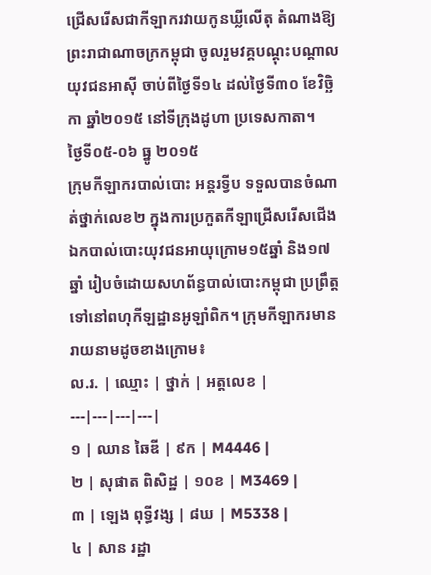ជ្រើសរើសជាកីឡាករវាយកូនឃ្លីលើតុ តំណាងឱ្យព្រះរាជាណាចក្រកម្ពុជា ចូលរួមវគ្គបណ្តុះបណ្តាលយុវជនអាស៊ី ចាប់ពីថ្ងៃទី១៤ ដល់ថ្ងៃទី៣០ ខែវិច្ឆិកា ឆ្នាំ២០១៥ នៅទីក្រុងដូហា ប្រទេសកាតា។
ថ្ងៃទី០៥-០៦ ធ្នូ ២០១៥
ក្រុមកីឡាករបាល់បោះ អន្តរទ្វីប ទទួលបានចំណាត់ថ្នាក់លេខ២ ក្នុងការប្រកួតកីឡាជ្រើសរើសជើងឯកបាល់បោះយុវជនអាយុក្រោម១៥ឆ្នាំ និង១៧ឆ្នាំ រៀបចំដោយសហព័ន្ធបាល់បោះកម្ពុជា ប្រព្រឹត្តទៅនៅពហុកីឡដ្ឋានអូឡាំពិក។ ក្រុមកីឡាករមានរាយនាមដូចខាងក្រោម៖
ល.រ. | ឈ្មោះ | ថ្នាក់ | អត្តលេខ |
---|---|---|---|
១ | ឈាន ឆៃឌី | ៩ក | M4446 |
២ | សុផាត ពិសិដ្ឋ | ១០ខ | M3469 |
៣ | ឡេង ពុទ្ធីវង្ស | ៨ឃ | M5338 |
៤ | សាន រដ្ឋា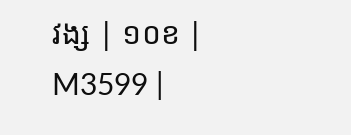វង្ស | ១០ខ | M3599 |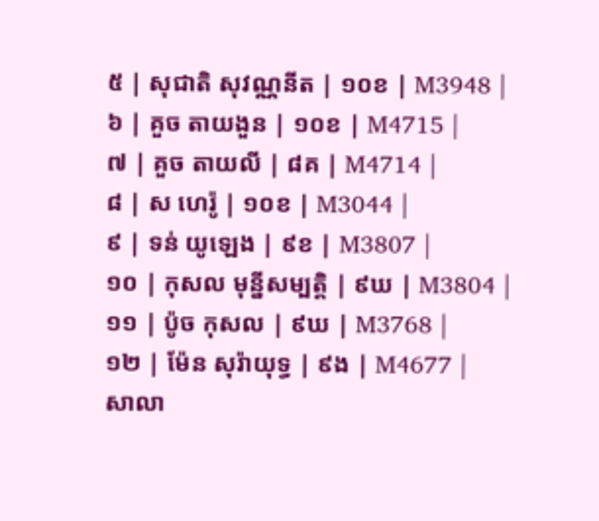៥ | សុជាតិ សុវណ្ណនីត | ១០ខ | M3948 |
៦ | គួច តាយងួន | ១០ខ | M4715 |
៧ | គួច តាយលី | ៨គ | M4714 |
៨ | ស ហេរ៉ូ | ១០ខ | M3044 |
៩ | ទន់ យូឡេង | ៩ខ | M3807 |
១០ | កុសល មុន្នីសម្បត្តិ | ៩ឃ | M3804 |
១១ | ប៉ូច កុសល | ៩ឃ | M3768 |
១២ | ម៉ែន សុរ៉ាយុទ្ធ | ៩ង | M4677 |
សាលា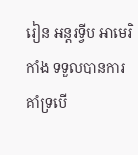រៀន អន្តរទ្វីប អាមេរិកាំង ទទួលបានការគាំទ្របើ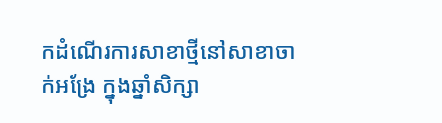កដំណើរការសាខាថ្មីនៅសាខាចាក់អង្រែ ក្នុងឆ្នាំសិក្សា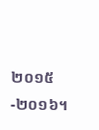២០១៥-២០១៦។